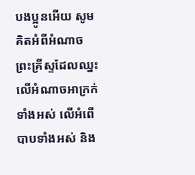បងប្អូនអើយ សូមគិតអំពីអំណាចព្រះគ្រីស្ទដែលឈ្នះលើអំណាចអាក្រក់ទាំងអស់ លើអំពើបាបទាំងអស់ និង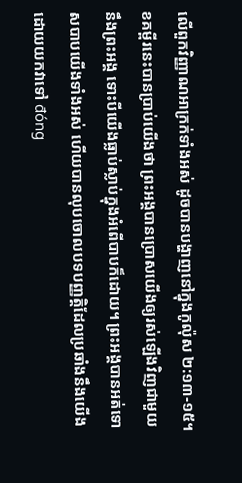លើពួកវិញ្ញាណអាក្រក់ទាំងអស់ ដូចបានបង្ហាញនៅក្នុងកូល៉ុស ២:១៣-១៥។
ខគម្ពីរនេះបានប្រាប់យើងថា ព្រះអង្គបានប្រោសយើងឲ្យរស់ឡើងវិញជាមួយនឹងព្រះអង្គ ទោះបីយើងធ្លាប់ស្លាប់ក្នុងអំពើបាបក៏ដោយ។ ព្រះអង្គបានអត់ទោសបាបយើងទាំងអស់ ហើយបានលុបចោលបទបញ្ញត្តិដែលប្រឆាំងនឹងយើង ដោយយកវាទៅ đóng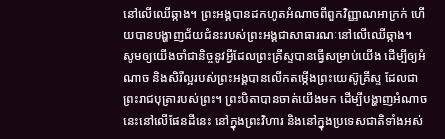នៅលើឈើឆ្កាង។ ព្រះអង្គបានដកហូតអំណាចពីពួកវិញ្ញាណអាក្រក់ ហើយបានបង្ហាញជ័យជំនះរបស់ព្រះអង្គជាសាធារណៈនៅលើឈើឆ្កាង។
សូមឲ្យយើងចាំជានិច្ចនូវអ្វីដែលព្រះគ្រីស្ទបានធ្វើសម្រាប់យើង ដើម្បីឲ្យអំណាច និងសិរីល្អរបស់ព្រះអង្គបានលើកតម្កើងព្រះយេស៊ូគ្រីស្ទ ដែលជាព្រះរាជបុត្រារបស់ព្រះ។ ព្រះបិតាបានចាត់យើងមក ដើម្បីបង្ហាញអំណាចនេះនៅលើផែនដីនេះ នៅក្នុងព្រះវិហារ និងនៅក្នុងប្រទេសជាតិទាំងអស់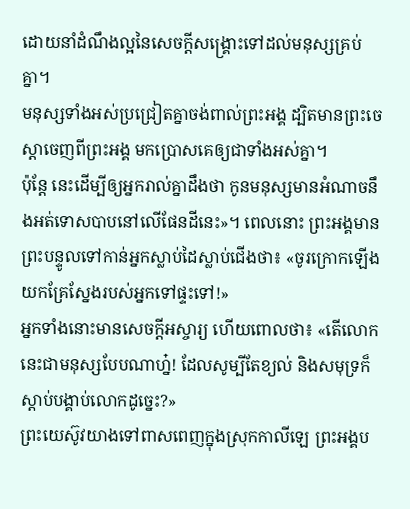ដោយនាំដំណឹងល្អនៃសេចក្ដីសង្គ្រោះទៅដល់មនុស្សគ្រប់គ្នា។
មនុស្សទាំងអស់ប្រជ្រៀតគ្នាចង់ពាល់ព្រះអង្គ ដ្បិតមានព្រះចេស្តាចេញពីព្រះអង្គ មកប្រោសគេឲ្យជាទាំងអស់គ្នា។
ប៉ុន្តែ នេះដើម្បីឲ្យអ្នករាល់គ្នាដឹងថា កូនមនុស្សមានអំណាចនឹងអត់ទោសបាបនៅលើផែនដីនេះ»។ ពេលនោះ ព្រះអង្គមានព្រះបន្ទូលទៅកាន់អ្នកស្លាប់ដៃស្លាប់ជើងថា៖ «ចូរក្រោកឡើង យកគ្រែស្នែងរបស់អ្នកទៅផ្ទះទៅ!»
អ្នកទាំងនោះមានសេចក្តីអស្ចារ្យ ហើយពោលថា៖ «តើលោកនេះជាមនុស្សបែបណាហ្ន៎! ដែលសូម្បីតែខ្យល់ និងសមុទ្រក៏ស្តាប់បង្គាប់លោកដូច្នេះ?»
ព្រះយេស៊ូវយាងទៅពាសពេញក្នុងស្រុកកាលីឡេ ព្រះអង្គប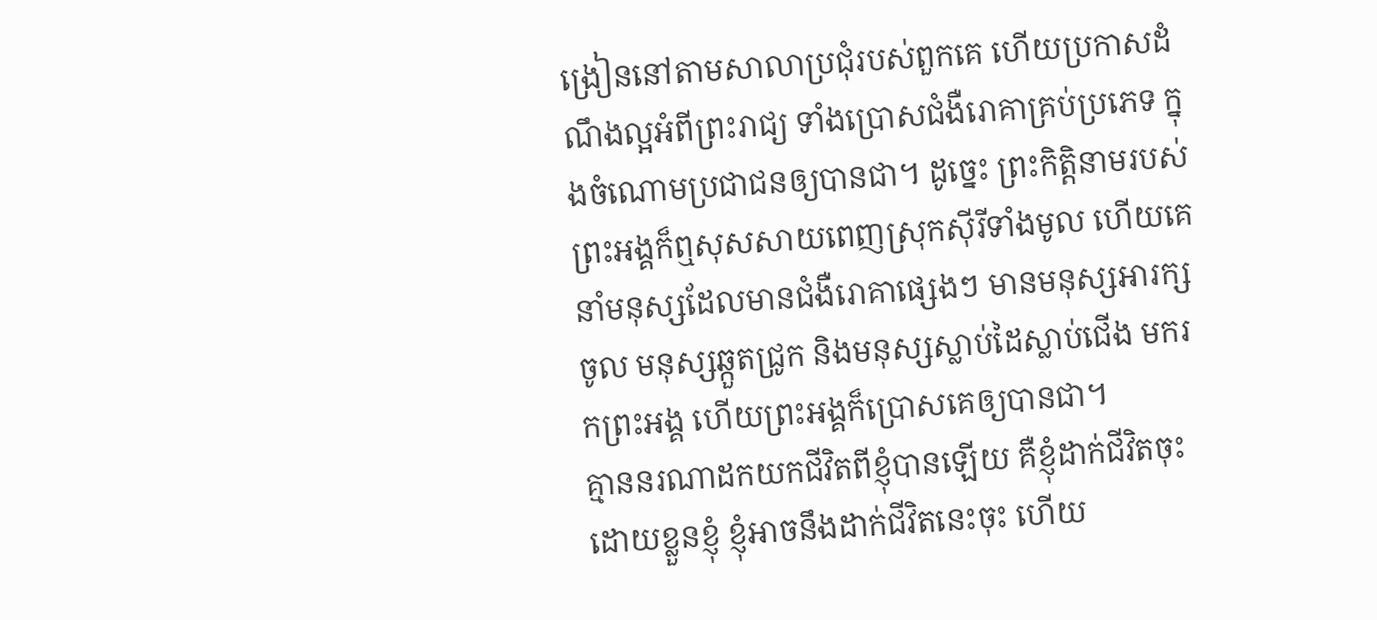ង្រៀននៅតាមសាលាប្រជុំរបស់ពួកគេ ហើយប្រកាសដំណឹងល្អអំពីព្រះរាជ្យ ទាំងប្រោសជំងឺរោគាគ្រប់ប្រភេទ ក្នុងចំណោមប្រជាជនឲ្យបានជា។ ដូច្នេះ ព្រះកិត្តិនាមរបស់ព្រះអង្គក៏ឮសុសសាយពេញស្រុកស៊ីរីទាំងមូល ហើយគេនាំមនុស្សដែលមានជំងឺរោគាផ្សេងៗ មានមនុស្សអារក្សចូល មនុស្សឆ្កួតជ្រូក និងមនុស្សស្លាប់ដៃស្លាប់ជើង មករកព្រះអង្គ ហើយព្រះអង្គក៏ប្រោសគេឲ្យបានជា។
គ្មាននរណាដកយកជីវិតពីខ្ញុំបានឡើយ គឺខ្ញុំដាក់ជីវិតចុះដោយខ្លួនខ្ញុំ ខ្ញុំអាចនឹងដាក់ជីវិតនេះចុះ ហើយ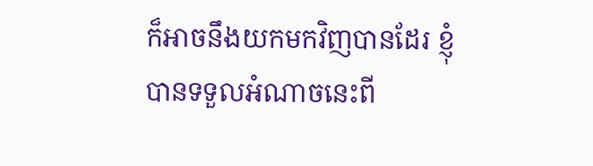ក៏អាចនឹងយកមកវិញបានដែរ ខ្ញុំបានទទួលអំណាចនេះពី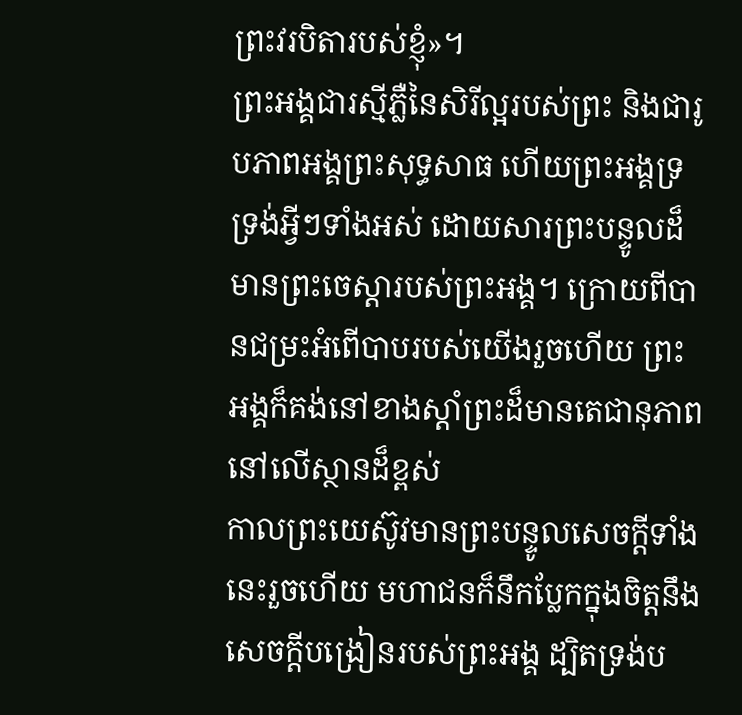ព្រះវរបិតារបស់ខ្ញុំ»។
ព្រះអង្គជារស្មីភ្លឺនៃសិរីល្អរបស់ព្រះ និងជារូបភាពអង្គព្រះសុទ្ធសាធ ហើយព្រះអង្គទ្រទ្រង់អ្វីៗទាំងអស់ ដោយសារព្រះបន្ទូលដ៏មានព្រះចេស្តារបស់ព្រះអង្គ។ ក្រោយពីបានជម្រះអំពើបាបរបស់យើងរួចហើយ ព្រះអង្គក៏គង់នៅខាងស្តាំព្រះដ៏មានតេជានុភាពនៅលើស្ថានដ៏ខ្ពស់
កាលព្រះយេស៊ូវមានព្រះបន្ទូលសេចក្តីទាំងនេះរួចហើយ មហាជនក៏នឹកប្លែកក្នុងចិត្តនឹងសេចក្តីបង្រៀនរបស់ព្រះអង្គ ដ្បិតទ្រង់ប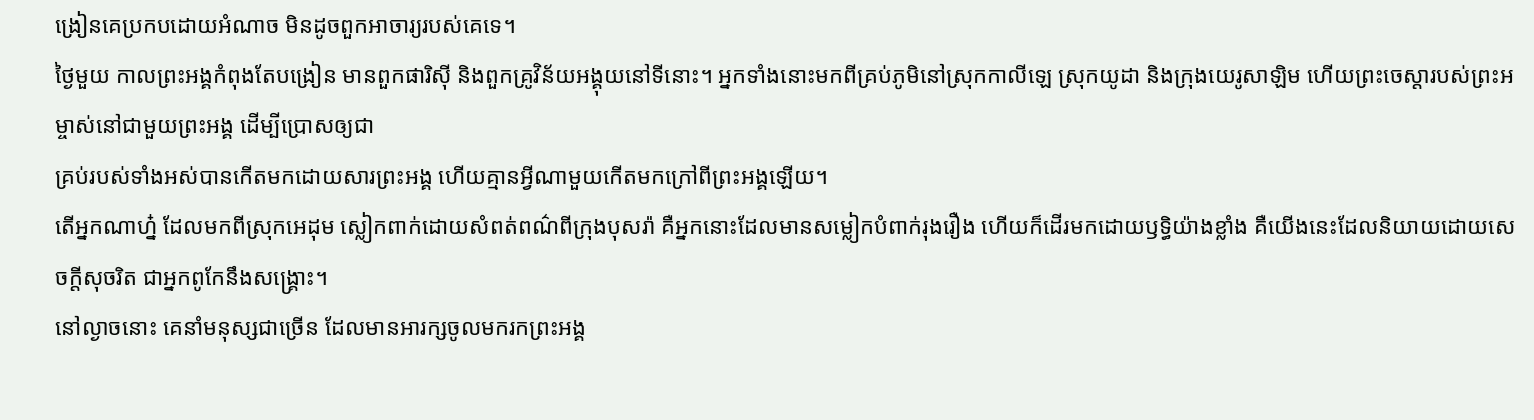ង្រៀនគេប្រកបដោយអំណាច មិនដូចពួកអាចារ្យរបស់គេទេ។
ថ្ងៃមួយ កាលព្រះអង្គកំពុងតែបង្រៀន មានពួកផារិស៊ី និងពួកគ្រូវិន័យអង្គុយនៅទីនោះ។ អ្នកទាំងនោះមកពីគ្រប់ភូមិនៅស្រុកកាលីឡេ ស្រុកយូដា និងក្រុងយេរូសាឡិម ហើយព្រះចេស្តារបស់ព្រះអម្ចាស់នៅជាមួយព្រះអង្គ ដើម្បីប្រោសឲ្យជា
គ្រប់របស់ទាំងអស់បានកើតមកដោយសារព្រះអង្គ ហើយគ្មានអ្វីណាមួយកើតមកក្រៅពីព្រះអង្គឡើយ។
តើអ្នកណាហ្ន៎ ដែលមកពីស្រុកអេដុម ស្លៀកពាក់ដោយសំពត់ពណ៌ពីក្រុងបុសរ៉ា គឺអ្នកនោះដែលមានសម្លៀកបំពាក់រុងរឿង ហើយក៏ដើរមកដោយឫទ្ធិយ៉ាងខ្លាំង គឺយើងនេះដែលនិយាយដោយសេចក្ដីសុចរិត ជាអ្នកពូកែនឹងសង្គ្រោះ។
នៅល្ងាចនោះ គេនាំមនុស្សជាច្រើន ដែលមានអារក្សចូលមករកព្រះអង្គ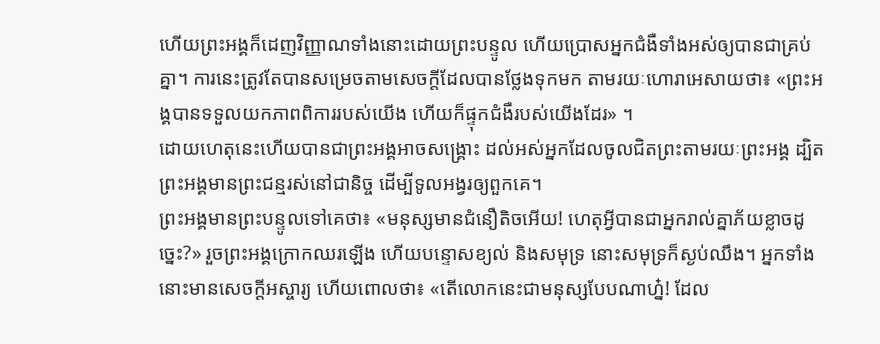ហើយព្រះអង្គក៏ដេញវិញ្ញាណទាំងនោះដោយព្រះបន្ទូល ហើយប្រោសអ្នកជំងឺទាំងអស់ឲ្យបានជាគ្រប់គ្នា។ ការនេះត្រូវតែបានសម្រេចតាមសេចក្តីដែលបានថ្លែងទុកមក តាមរយៈហោរាអេសាយថា៖ «ព្រះអង្គបានទទួលយកភាពពិការរបស់យើង ហើយក៏ផ្ទុកជំងឺរបស់យើងដែរ» ។
ដោយហេតុនេះហើយបានជាព្រះអង្គអាចសង្គ្រោះ ដល់អស់អ្នកដែលចូលជិតព្រះតាមរយៈព្រះអង្គ ដ្បិតព្រះអង្គមានព្រះជន្មរស់នៅជានិច្ច ដើម្បីទូលអង្វរឲ្យពួកគេ។
ព្រះអង្គមានព្រះបន្ទូលទៅគេថា៖ «មនុស្សមានជំនឿតិចអើយ! ហេតុអ្វីបានជាអ្នករាល់គ្នាភ័យខ្លាចដូច្នេះ?» រួចព្រះអង្គក្រោកឈរឡើង ហើយបន្ទោសខ្យល់ និងសមុទ្រ នោះសមុទ្រក៏ស្ងប់ឈឹង។ អ្នកទាំងនោះមានសេចក្តីអស្ចារ្យ ហើយពោលថា៖ «តើលោកនេះជាមនុស្សបែបណាហ្ន៎! ដែល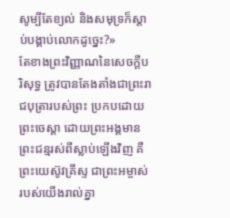សូម្បីតែខ្យល់ និងសមុទ្រក៏ស្តាប់បង្គាប់លោកដូច្នេះ?»
តែខាងព្រះវិញ្ញាណនៃសេចក្ដីបរិសុទ្ធ ត្រូវបានតែងតាំងជាព្រះរាជបុត្រារបស់ព្រះ ប្រកបដោយព្រះចេស្តា ដោយព្រះអង្គមានព្រះជន្មរស់ពីស្លាប់ឡើងវិញ គឺព្រះយេស៊ូវគ្រីស្ទ ជាព្រះអម្ចាស់របស់យើងរាល់គ្នា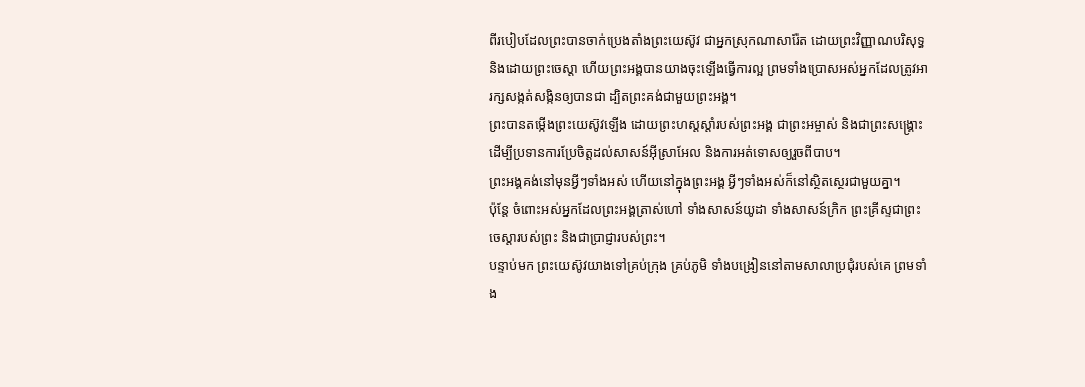ពីរបៀបដែលព្រះបានចាក់ប្រេងតាំងព្រះយេស៊ូវ ជាអ្នកស្រុកណាសារ៉ែត ដោយព្រះវិញ្ញាណបរិសុទ្ធ និងដោយព្រះចេស្តា ហើយព្រះអង្គបានយាងចុះឡើងធ្វើការល្អ ព្រមទាំងប្រោសអស់អ្នកដែលត្រូវអារក្សសង្កត់សង្កិនឲ្យបានជា ដ្បិតព្រះគង់ជាមួយព្រះអង្គ។
ព្រះបានតម្កើងព្រះយេស៊ូវឡើង ដោយព្រះហស្តស្តាំរបស់ព្រះអង្គ ជាព្រះអម្ចាស់ និងជាព្រះសង្គ្រោះ ដើម្បីប្រទានការប្រែចិត្តដល់សាសន៍អ៊ីស្រាអែល និងការអត់ទោសឲ្យរួចពីបាប។
ព្រះអង្គគង់នៅមុនអ្វីៗទាំងអស់ ហើយនៅក្នុងព្រះអង្គ អ្វីៗទាំងអស់ក៏នៅស្ថិតស្ថេរជាមួយគ្នា។
ប៉ុន្តែ ចំពោះអស់អ្នកដែលព្រះអង្គត្រាស់ហៅ ទាំងសាសន៍យូដា ទាំងសាសន៍ក្រិក ព្រះគ្រីស្ទជាព្រះចេស្តារបស់ព្រះ និងជាប្រាជ្ញារបស់ព្រះ។
បន្ទាប់មក ព្រះយេស៊ូវយាងទៅគ្រប់ក្រុង គ្រប់ភូមិ ទាំងបង្រៀននៅតាមសាលាប្រជុំរបស់គេ ព្រមទាំង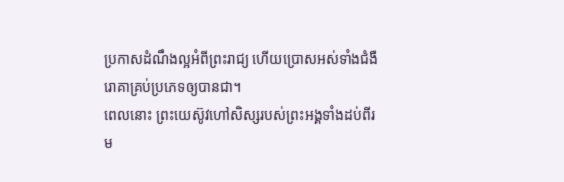ប្រកាសដំណឹងល្អអំពីព្រះរាជ្យ ហើយប្រោសអស់ទាំងជំងឺរោគាគ្រប់ប្រភេទឲ្យបានជា។
ពេលនោះ ព្រះយេស៊ូវហៅសិស្សរបស់ព្រះអង្គទាំងដប់ពីរម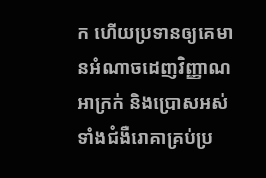ក ហើយប្រទានឲ្យគេមានអំណាចដេញវិញ្ញាណអាក្រក់ និងប្រោសអស់ទាំងជំងឺរោគាគ្រប់ប្រ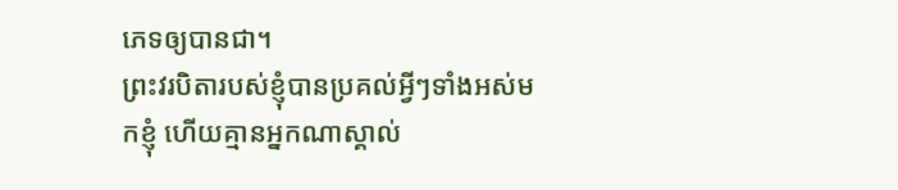ភេទឲ្យបានជា។
ព្រះវរបិតារបស់ខ្ញុំបានប្រគល់អ្វីៗទាំងអស់មកខ្ញុំ ហើយគ្មានអ្នកណាស្គាល់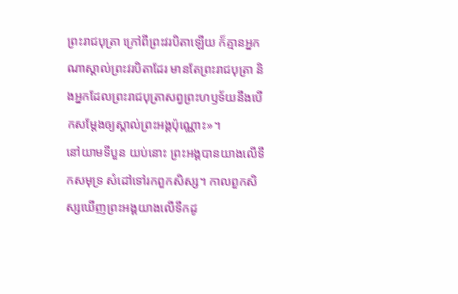ព្រះរាជបុត្រា ក្រៅពីព្រះវរបិតាឡើយ ក៏គ្មានអ្នកណាស្គាល់ព្រះវរបិតាដែរ មានតែព្រះរាជបុត្រា និងអ្នកដែលព្រះរាជបុត្រាសព្វព្រះហឫទ័យនឹងបើកសម្តែងឲ្យស្គាល់ព្រះអង្គប៉ុណ្ណោះ»។
នៅយាមទីបួន យប់នោះ ព្រះអង្គបានយាងលើទឹកសមុទ្រ សំដៅទៅរកពួកសិស្ស។ កាលពួកសិស្សឃើញព្រះអង្គយាងលើទឹកដូ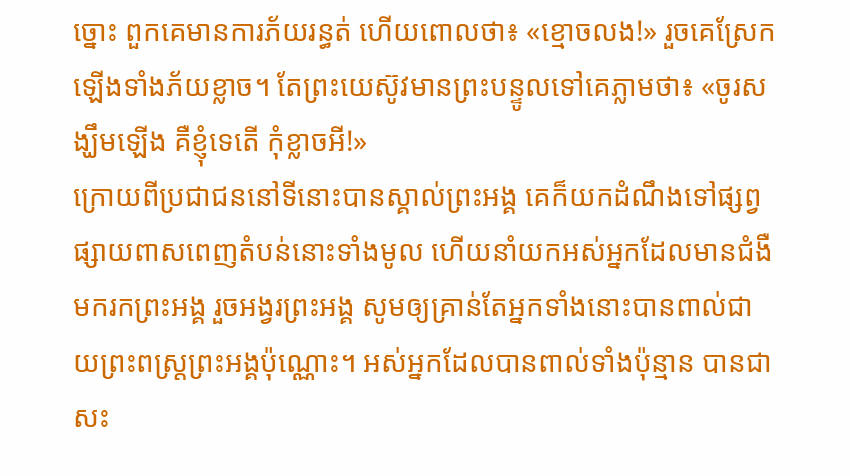ច្នោះ ពួកគេមានការភ័យរន្ធត់ ហើយពោលថា៖ «ខ្មោចលង!» រួចគេស្រែកឡើងទាំងភ័យខ្លាច។ តែព្រះយេស៊ូវមានព្រះបន្ទូលទៅគេភ្លាមថា៖ «ចូរសង្ឃឹមឡើង គឺខ្ញុំទេតើ កុំខ្លាចអី!»
ក្រោយពីប្រជាជននៅទីនោះបានស្គាល់ព្រះអង្គ គេក៏យកដំណឹងទៅផ្សព្វផ្សាយពាសពេញតំបន់នោះទាំងមូល ហើយនាំយកអស់អ្នកដែលមានជំងឺមករកព្រះអង្គ រួចអង្វរព្រះអង្គ សូមឲ្យគ្រាន់តែអ្នកទាំងនោះបានពាល់ជាយព្រះពស្ត្រព្រះអង្គប៉ុណ្ណោះ។ អស់អ្នកដែលបានពាល់ទាំងប៉ុន្មាន បានជាសះ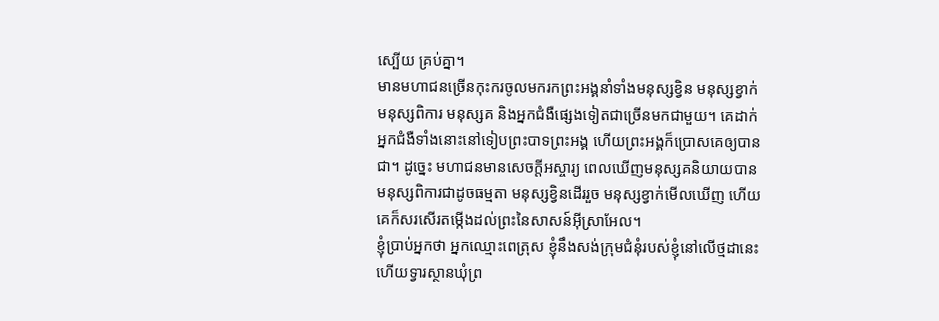ស្បើយ គ្រប់គ្នា។
មានមហាជនច្រើនកុះករចូលមករកព្រះអង្គនាំទាំងមនុស្សខ្វិន មនុស្សខ្វាក់ មនុស្សពិការ មនុស្សគ និងអ្នកជំងឺផ្សេងទៀតជាច្រើនមកជាមួយ។ គេដាក់អ្នកជំងឺទាំងនោះនៅទៀបព្រះបាទព្រះអង្គ ហើយព្រះអង្គក៏ប្រោសគេឲ្យបានជា។ ដូច្នេះ មហាជនមានសេចក្តីអស្ចារ្យ ពេលឃើញមនុស្សគនិយាយបាន មនុស្សពិការជាដូចធម្មតា មនុស្សខ្វិនដើររួច មនុស្សខ្វាក់មើលឃើញ ហើយគេក៏សរសើរតម្កើងដល់ព្រះនៃសាសន៍អ៊ីស្រាអែល។
ខ្ញុំប្រាប់អ្នកថា អ្នកឈ្មោះពេត្រុស ខ្ញុំនឹងសង់ក្រុមជំនុំរបស់ខ្ញុំនៅលើថ្មដានេះ ហើយទ្វារស្ថានឃុំព្រ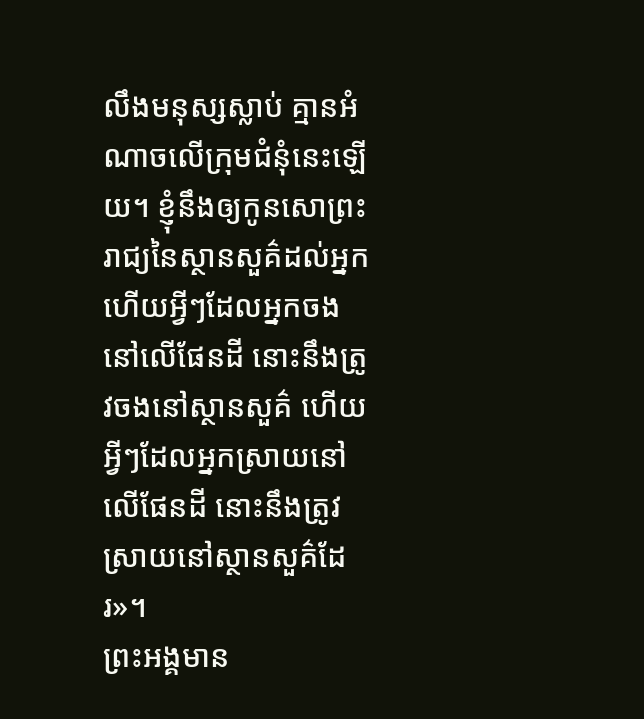លឹងមនុស្សស្លាប់ គ្មានអំណាចលើក្រុមជំនុំនេះឡើយ។ ខ្ញុំនឹងឲ្យកូនសោព្រះរាជ្យនៃស្ថានសួគ៌ដល់អ្នក ហើយអ្វីៗដែលអ្នកចង នៅលើផែនដី នោះនឹងត្រូវចងនៅស្ថានសួគ៌ ហើយអ្វីៗដែលអ្នកស្រាយនៅលើផែនដី នោះនឹងត្រូវស្រាយនៅស្ថានសួគ៌ដែរ»។
ព្រះអង្គមាន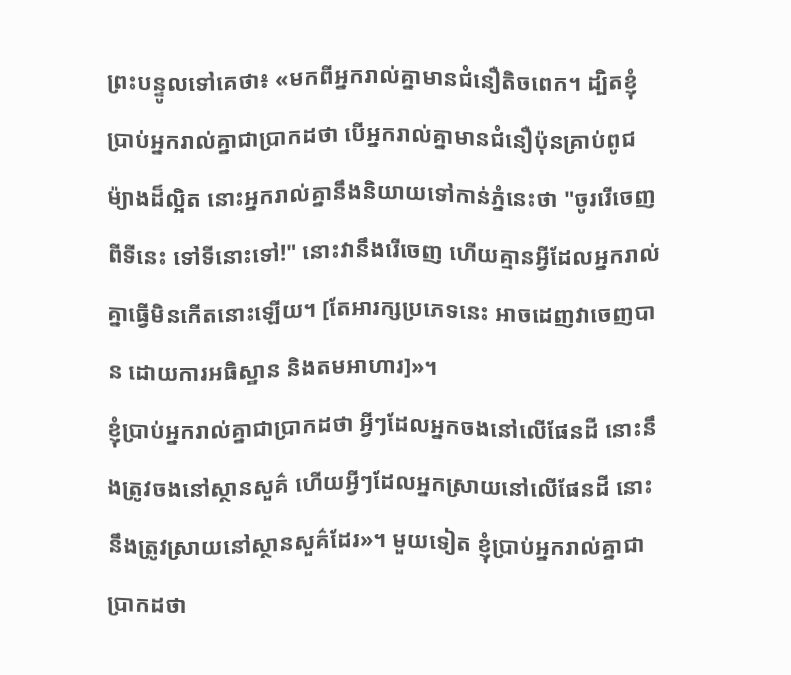ព្រះបន្ទូលទៅគេថា៖ «មកពីអ្នករាល់គ្នាមានជំនឿតិចពេក។ ដ្បិតខ្ញុំប្រាប់អ្នករាល់គ្នាជាប្រាកដថា បើអ្នករាល់គ្នាមានជំនឿប៉ុនគ្រាប់ពូជម៉្យាងដ៏ល្អិត នោះអ្នករាល់គ្នានឹងនិយាយទៅកាន់ភ្នំនេះថា "ចូររើចេញពីទីនេះ ទៅទីនោះទៅ!" នោះវានឹងរើចេញ ហើយគ្មានអ្វីដែលអ្នករាល់គ្នាធ្វើមិនកើតនោះឡើយ។ [តែអារក្សប្រភេទនេះ អាចដេញវាចេញបាន ដោយការអធិស្ឋាន និងតមអាហារ]»។
ខ្ញុំប្រាប់អ្នករាល់គ្នាជាប្រាកដថា អ្វីៗដែលអ្នកចងនៅលើផែនដី នោះនឹងត្រូវចងនៅស្ថានសួគ៌ ហើយអ្វីៗដែលអ្នកស្រាយនៅលើផែនដី នោះនឹងត្រូវស្រាយនៅស្ថានសួគ៌ដែរ»។ មួយទៀត ខ្ញុំប្រាប់អ្នករាល់គ្នាជាប្រាកដថា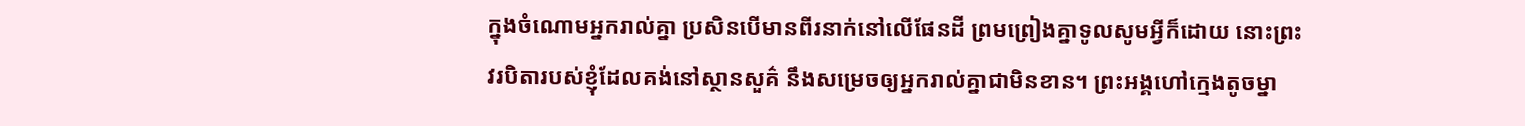ក្នុងចំណោមអ្នករាល់គ្នា ប្រសិនបើមានពីរនាក់នៅលើផែនដី ព្រមព្រៀងគ្នាទូលសូមអ្វីក៏ដោយ នោះព្រះវរបិតារបស់ខ្ញុំដែលគង់នៅស្ថានសួគ៌ នឹងសម្រេចឲ្យអ្នករាល់គ្នាជាមិនខាន។ ព្រះអង្គហៅក្មេងតូចម្នា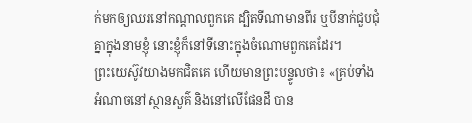ក់មកឲ្យឈរនៅកណ្តាលពួកគេ ដ្បិតទីណាមានពីរ ឬបីនាក់ជួបជុំគ្នាក្នុងនាមខ្ញុំ នោះខ្ញុំក៏នៅទីនោះក្នុងចំណោមពួកគេដែរ។
ព្រះយេស៊ូវយាងមកជិតគេ ហើយមានព្រះបន្ទូលថា៖ «គ្រប់ទាំងអំណាចនៅស្ថានសួគ៌ និងនៅលើផែនដី បាន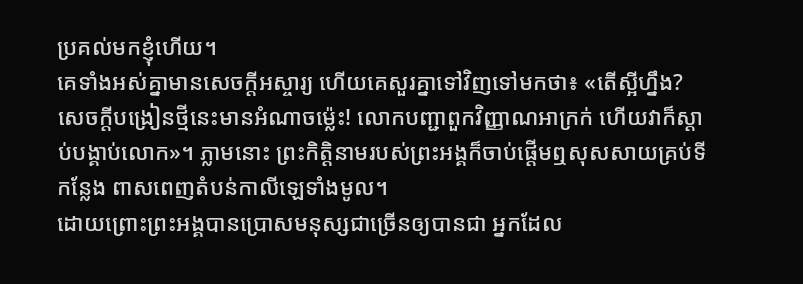ប្រគល់មកខ្ញុំហើយ។
គេទាំងអស់គ្នាមានសេចក្ដីអស្ចារ្យ ហើយគេសួរគ្នាទៅវិញទៅមកថា៖ «តើស្អីហ្នឹង? សេចក្តីបង្រៀនថ្មីនេះមានអំណាចម៉្លេះ! លោកបញ្ជាពួកវិញ្ញាណអាក្រក់ ហើយវាក៏ស្តាប់បង្គាប់លោក»។ ភ្លាមនោះ ព្រះកិត្តិនាមរបស់ព្រះអង្គក៏ចាប់ផ្ដើមឮសុសសាយគ្រប់ទីកន្លែង ពាសពេញតំបន់កាលីឡេទាំងមូល។
ដោយព្រោះព្រះអង្គបានប្រោសមនុស្សជាច្រើនឲ្យបានជា អ្នកដែល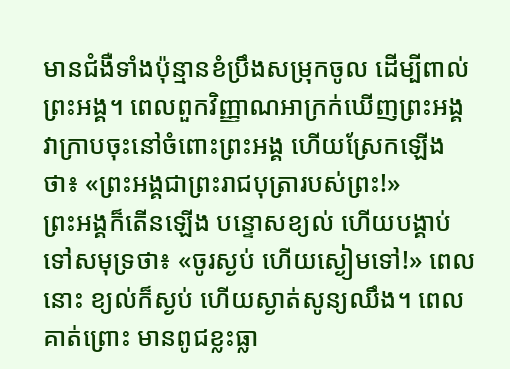មានជំងឺទាំងប៉ុន្មានខំប្រឹងសម្រុកចូល ដើម្បីពាល់ព្រះអង្គ។ ពេលពួកវិញ្ញាណអាក្រក់ឃើញព្រះអង្គ វាក្រាបចុះនៅចំពោះព្រះអង្គ ហើយស្រែកឡើងថា៖ «ព្រះអង្គជាព្រះរាជបុត្រារបស់ព្រះ!»
ព្រះអង្គក៏តើនឡើង បន្ទោសខ្យល់ ហើយបង្គាប់ទៅសមុទ្រថា៖ «ចូរស្ងប់ ហើយស្ងៀមទៅ!» ពេលនោះ ខ្យល់ក៏ស្ងប់ ហើយស្ងាត់សូន្យឈឹង។ ពេលគាត់ព្រោះ មានពូជខ្លះធ្លា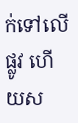ក់ទៅលើផ្លូវ ហើយស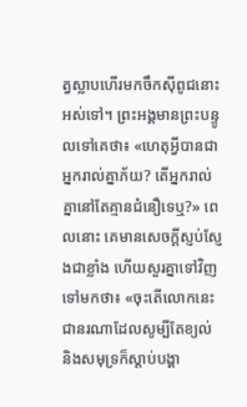ត្វស្លាបហើរមកចឹកស៊ីពូជនោះអស់ទៅ។ ព្រះអង្គមានព្រះបន្ទូលទៅគេថា៖ «ហេតុអ្វីបានជាអ្នករាល់គ្នាភ័យ? តើអ្នករាល់គ្នានៅតែគ្មានជំនឿទេឬ?» ពេលនោះ គេមានសេចក្តីស្ញប់ស្ញែងជាខ្លាំង ហើយសួរគ្នាទៅវិញទៅមកថា៖ «ចុះតើលោកនេះជានរណាដែលសូម្បីតែខ្យល់ និងសមុទ្រក៏ស្តាប់បង្គា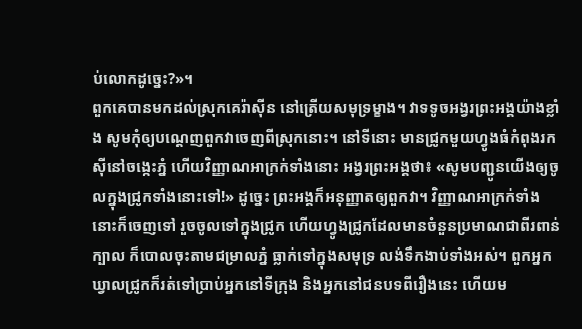ប់លោកដូច្នេះ?»។
ពួកគេបានមកដល់ស្រុកគេរ៉ាស៊ីន នៅត្រើយសមុទ្រម្ខាង។ វាទទូចអង្វរព្រះអង្គយ៉ាងខ្លាំង សូមកុំឲ្យបណ្តេញពួកវាចេញពីស្រុកនោះ។ នៅទីនោះ មានជ្រូកមួយហ្វូងធំកំពុងរកស៊ីនៅចង្កេះភ្នំ ហើយវិញ្ញាណអាក្រក់ទាំងនោះ អង្វរព្រះអង្គថា៖ «សូមបញ្ជូនយើងឲ្យចូលក្នុងជ្រូកទាំងនោះទៅ!» ដូច្នេះ ព្រះអង្គក៏អនុញ្ញាតឲ្យពួកវា។ វិញ្ញាណអាក្រក់ទាំងនោះក៏ចេញទៅ រួចចូលទៅក្នុងជ្រូក ហើយហ្វូងជ្រូកដែលមានចំនួនប្រមាណជាពីរពាន់ក្បាល ក៏បោលចុះតាមជម្រាលភ្នំ ធ្លាក់ទៅក្នុងសមុទ្រ លង់ទឹកងាប់ទាំងអស់។ ពួកអ្នកឃ្វាលជ្រូកក៏រត់ទៅប្រាប់អ្នកនៅទីក្រុង និងអ្នកនៅជនបទពីរឿងនេះ ហើយម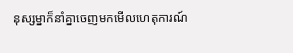នុស្សម្នាក៏នាំគ្នាចេញមកមើលហេតុការណ៍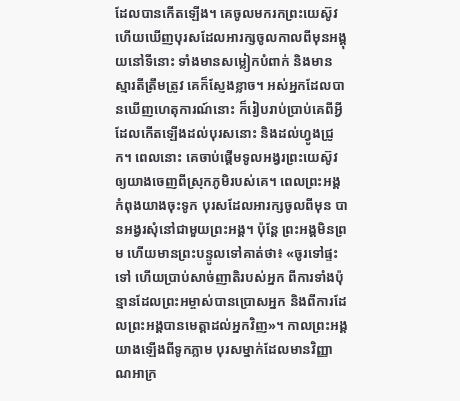ដែលបានកើតឡើង។ គេចូលមករកព្រះយេស៊ូវ ហើយឃើញបុរសដែលអារក្សចូលកាលពីមុនអង្គុយនៅទីនោះ ទាំងមានសម្លៀកបំពាក់ និងមានស្មារតីត្រឹមត្រូវ គេក៏ស្ញែងខ្លាច។ អស់អ្នកដែលបានឃើញហេតុការណ៍នោះ ក៏រៀបរាប់ប្រាប់គេពីអ្វីដែលកើតឡើងដល់បុរសនោះ និងដល់ហ្វូងជ្រូក។ ពេលនោះ គេចាប់ផ្ដើមទូលអង្វរព្រះយេស៊ូវឲ្យយាងចេញពីស្រុកភូមិរបស់គេ។ ពេលព្រះអង្គកំពុងយាងចុះទូក បុរសដែលអារក្សចូលពីមុន បានអង្វរសុំនៅជាមួយព្រះអង្គ។ ប៉ុន្តែ ព្រះអង្គមិនព្រម ហើយមានព្រះបន្ទូលទៅគាត់ថា៖ «ចូរទៅផ្ទះទៅ ហើយប្រាប់សាច់ញាតិរបស់អ្នក ពីការទាំងប៉ុន្មានដែលព្រះអម្ចាស់បានប្រោសអ្នក និងពីការដែលព្រះអង្គបានមេត្តាដល់អ្នកវិញ»។ កាលព្រះអង្គយាងឡើងពីទូកភ្លាម បុរសម្នាក់ដែលមានវិញ្ញាណអាក្រ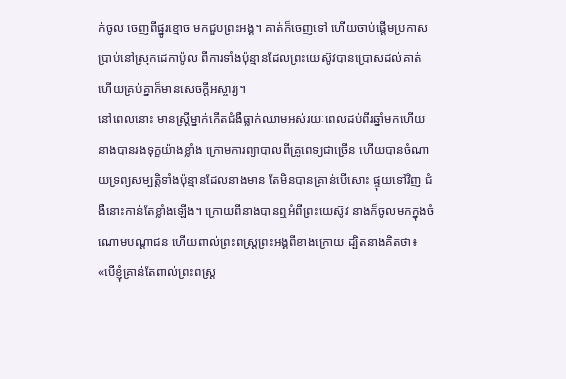ក់ចូល ចេញពីផ្នូរខ្មោច មកជួបព្រះអង្គ។ គាត់ក៏ចេញទៅ ហើយចាប់ផ្តើមប្រកាសប្រាប់នៅស្រុកដេកាប៉ូល ពីការទាំងប៉ុន្មានដែលព្រះយេស៊ូវបានប្រោសដល់គាត់ ហើយគ្រប់គ្នាក៏មានសេចក្ដីអស្ចារ្យ។
នៅពេលនោះ មានស្ត្រីម្នាក់កើតជំងឺធ្លាក់ឈាមអស់រយៈពេលដប់ពីរឆ្នាំមកហើយ នាងបានរងទុក្ខយ៉ាងខ្លាំង ក្រោមការព្យាបាលពីគ្រូពេទ្យជាច្រើន ហើយបានចំណាយទ្រព្យសម្បត្តិទាំងប៉ុន្មានដែលនាងមាន តែមិនបានគ្រាន់បើសោះ ផ្ទុយទៅវិញ ជំងឺនោះកាន់តែខ្លាំងឡើង។ ក្រោយពីនាងបានឮអំពីព្រះយេស៊ូវ នាងក៏ចូលមកក្នុងចំណោមបណ្តាជន ហើយពាល់ព្រះពស្ត្រព្រះអង្គពីខាងក្រោយ ដ្បិតនាងគិតថា៖ «បើខ្ញុំគ្រាន់តែពាល់ព្រះពស្ត្រ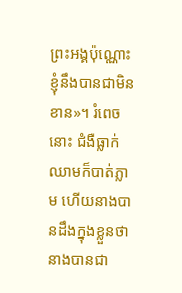ព្រះអង្គប៉ុណ្ណោះ ខ្ញុំនឹងបានជាមិនខាន»។ រំពេចនោះ ជំងឺធ្លាក់ឈាមក៏បាត់ភ្លាម ហើយនាងបានដឹងក្នុងខ្លួនថា នាងបានជា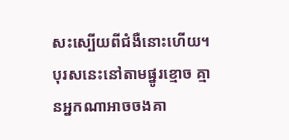សះស្បើយពីជំងឺនោះហើយ។ បុរសនេះនៅតាមផ្នូរខ្មោច គ្មានអ្នកណាអាចចងគា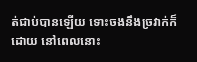ត់ជាប់បានឡើយ ទោះចងនឹងច្រវាក់ក៏ដោយ នៅពេលនោះ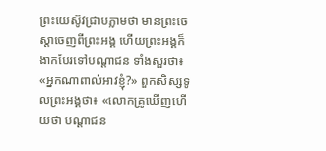ព្រះយេស៊ូវជ្រាបភ្លាមថា មានព្រះចេស្តាចេញពីព្រះអង្គ ហើយព្រះអង្គក៏ងាកបែរទៅបណ្ដាជន ទាំងសួរថា៖ «អ្នកណាពាល់អាវខ្ញុំ?» ពួកសិស្សទូលព្រះអង្គថា៖ «លោកគ្រូឃើញហើយថា បណ្ដាជន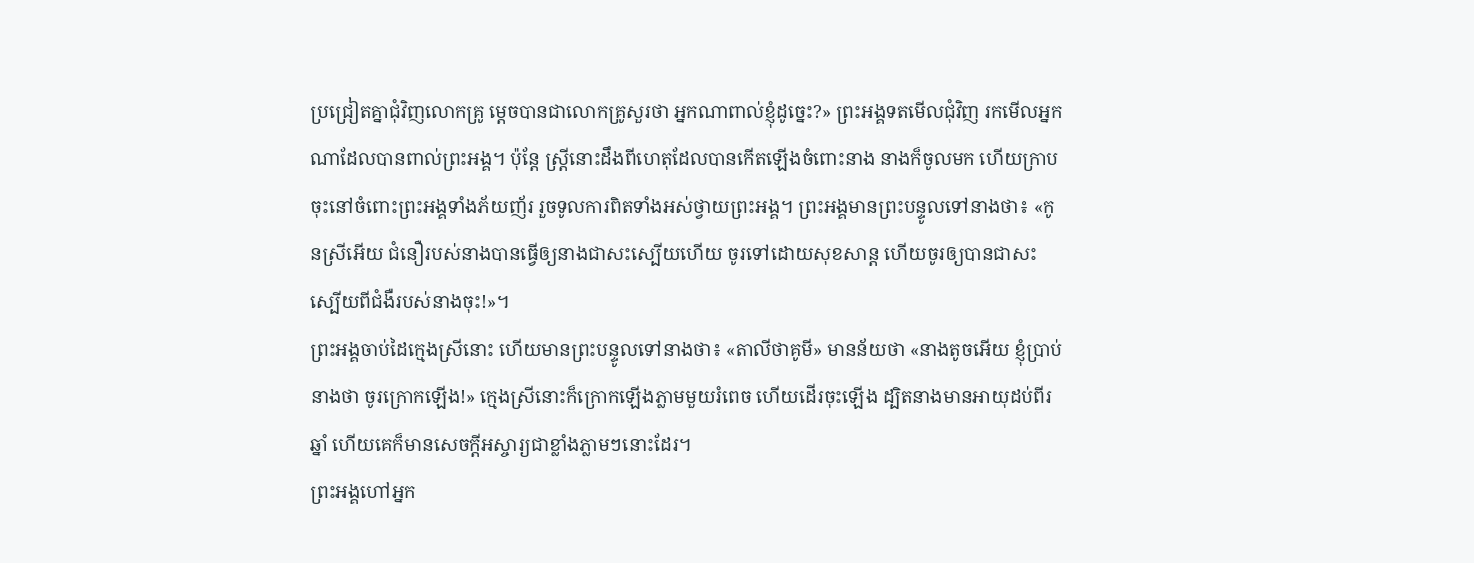ប្រជ្រៀតគ្នាជុំវិញលោកគ្រូ ម្តេចបានជាលោកគ្រូសួរថា អ្នកណាពាល់ខ្ញុំដូច្នេះ?» ព្រះអង្គទតមើលជុំវិញ រកមើលអ្នកណាដែលបានពាល់ព្រះអង្គ។ ប៉ុន្តែ ស្ត្រីនោះដឹងពីហេតុដែលបានកើតឡើងចំពោះនាង នាងក៏ចូលមក ហើយក្រាបចុះនៅចំពោះព្រះអង្គទាំងភ័យញ័រ រួចទូលការពិតទាំងអស់ថ្វាយព្រះអង្គ។ ព្រះអង្គមានព្រះបន្ទូលទៅនាងថា៖ «កូនស្រីអើយ ជំនឿរបស់នាងបានធ្វើឲ្យនាងជាសះស្បើយហើយ ចូរទៅដោយសុខសាន្ត ហើយចូរឲ្យបានជាសះស្បើយពីជំងឺរបស់នាងចុះ!»។
ព្រះអង្គចាប់ដៃក្មេងស្រីនោះ ហើយមានព្រះបន្ទូលទៅនាងថា៖ «តាលីថាគូមី» មានន័យថា «នាងតូចអើយ ខ្ញុំប្រាប់នាងថា ចូរក្រោកឡើង!» ក្មេងស្រីនោះក៏ក្រោកឡើងភ្លាមមួយរំពេច ហើយដើរចុះឡើង ដ្បិតនាងមានអាយុដប់ពីរឆ្នាំ ហើយគេក៏មានសេចក្តីអស្ចារ្យជាខ្លាំងភ្លាមៗនោះដែរ។
ព្រះអង្គហៅអ្នក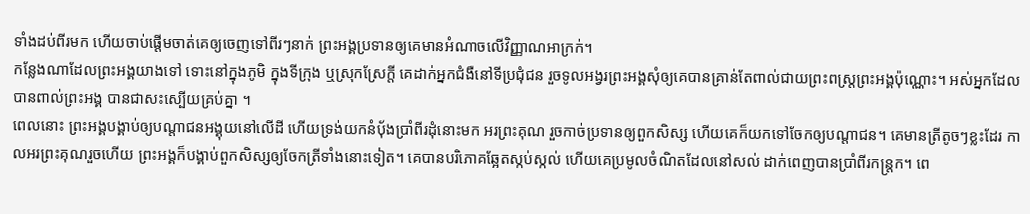ទាំងដប់ពីរមក ហើយចាប់ផ្ដើមចាត់គេឲ្យចេញទៅពីរៗនាក់ ព្រះអង្គប្រទានឲ្យគេមានអំណាចលើវិញ្ញាណអាក្រក់។
កន្លែងណាដែលព្រះអង្គយាងទៅ ទោះនៅក្នុងភូមិ ក្នុងទីក្រុង ឬស្រុកស្រែក្តី គេដាក់អ្នកជំងឺនៅទីប្រជុំជន រួចទូលអង្វរព្រះអង្គសុំឲ្យគេបានគ្រាន់តែពាល់ជាយព្រះពស្ត្រព្រះអង្គប៉ុណ្ណោះ។ អស់អ្នកដែលបានពាល់ព្រះអង្គ បានជាសះស្បើយគ្រប់គ្នា ។
ពេលនោះ ព្រះអង្គបង្គាប់ឲ្យបណ្តាជនអង្គុយនៅលើដី ហើយទ្រង់យកនំបុ័ងប្រាំពីរដុំនោះមក អរព្រះគុណ រួចកាច់ប្រទានឲ្យពួកសិស្ស ហើយគេក៏យកទៅចែកឲ្យបណ្ដាជន។ គេមានត្រីតូចៗខ្លះដែរ កាលអរព្រះគុណរួចហើយ ព្រះអង្គក៏បង្គាប់ពួកសិស្សឲ្យចែកត្រីទាំងនោះទៀត។ គេបានបរិភោគឆ្អែតស្កប់ស្កល់ ហើយគេប្រមូលចំណិតដែលនៅសល់ ដាក់ពេញបានប្រាំពីរកន្ត្រក។ ពេ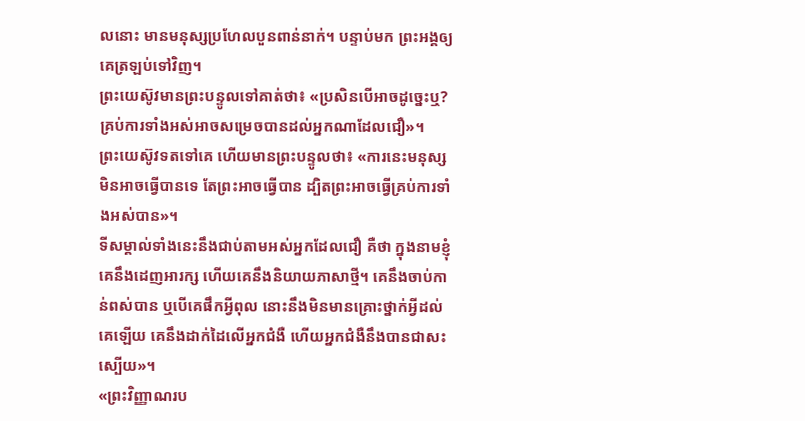លនោះ មានមនុស្សប្រហែលបួនពាន់នាក់។ បន្ទាប់មក ព្រះអង្គឲ្យគេត្រឡប់ទៅវិញ។
ព្រះយេស៊ូវមានព្រះបន្ទូលទៅគាត់ថា៖ «ប្រសិនបើអាចដូច្នេះឬ? គ្រប់ការទាំងអស់អាចសម្រេចបានដល់អ្នកណាដែលជឿ»។
ព្រះយេស៊ូវទតទៅគេ ហើយមានព្រះបន្ទូលថា៖ «ការនេះមនុស្សមិនអាចធ្វើបានទេ តែព្រះអាចធ្វើបាន ដ្បិតព្រះអាចធ្វើគ្រប់ការទាំងអស់បាន»។
ទីសម្គាល់ទាំងនេះនឹងជាប់តាមអស់អ្នកដែលជឿ គឺថា ក្នុងនាមខ្ញុំ គេនឹងដេញអារក្ស ហើយគេនឹងនិយាយភាសាថ្មី។ គេនឹងចាប់កាន់ពស់បាន ឬបើគេផឹកអ្វីពុល នោះនឹងមិនមានគ្រោះថ្នាក់អ្វីដល់គេឡើយ គេនឹងដាក់ដៃលើអ្នកជំងឺ ហើយអ្នកជំងឺនឹងបានជាសះស្បើយ»។
«ព្រះវិញ្ញាណរប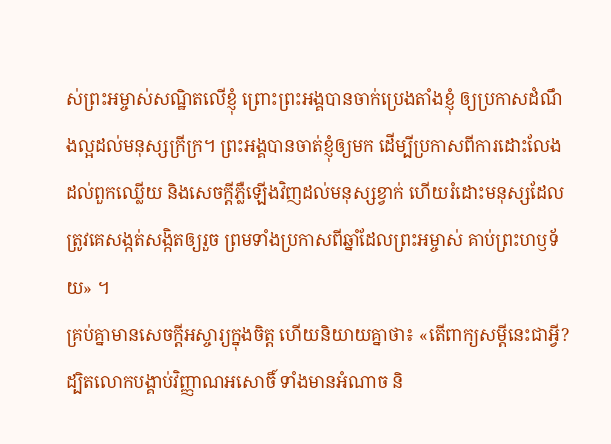ស់ព្រះអម្ចាស់សណ្ឋិតលើខ្ញុំ ព្រោះព្រះអង្គបានចាក់ប្រេងតាំងខ្ញុំ ឲ្យប្រកាសដំណឹងល្អដល់មនុស្សក្រីក្រ។ ព្រះអង្គបានចាត់ខ្ញុំឲ្យមក ដើម្បីប្រកាសពីការដោះលែងដល់ពួកឈ្លើយ និងសេចក្តីភ្លឺឡើងវិញដល់មនុស្សខ្វាក់ ហើយរំដោះមនុស្សដែលត្រូវគេសង្កត់សង្កិតឲ្យរួច ព្រមទាំងប្រកាសពីឆ្នាំដែលព្រះអម្ចាស់ គាប់ព្រះហឫទ័យ» ។
គ្រប់គ្នាមានសេចក្ដីអស្ចារ្យក្នុងចិត្ត ហើយនិយាយគ្នាថា៖ «តើពាក្យសម្ដីនេះជាអ្វី? ដ្បិតលោកបង្គាប់វិញ្ញាណអសោចិ៍ ទាំងមានអំណាច និ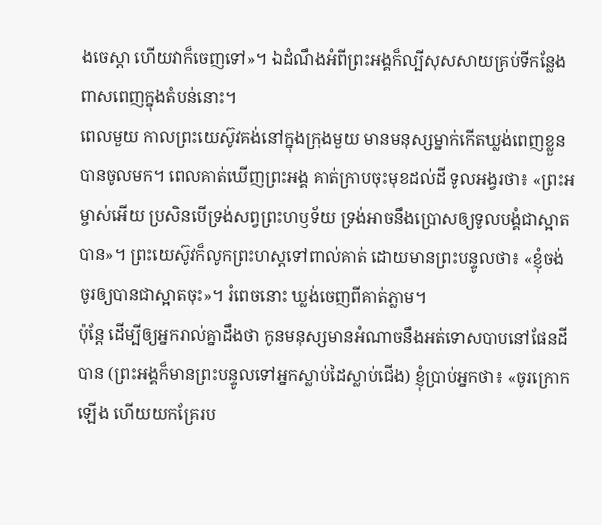ងចេស្ដា ហើយវាក៏ចេញទៅ»។ ឯដំណឹងអំពីព្រះអង្គក៏ល្បីសុសសាយគ្រប់ទីកន្លែងពាសពេញក្នុងតំបន់នោះ។
ពេលមួយ កាលព្រះយេស៊ូវគង់នៅក្នុងក្រុងមួយ មានមនុស្សម្នាក់កើតឃ្លង់ពេញខ្លួនបានចូលមក។ ពេលគាត់ឃើញព្រះអង្គ គាត់ក្រាបចុះមុខដល់ដី ទូលអង្វរថា៖ «ព្រះអម្ចាស់អើយ ប្រសិនបើទ្រង់សព្វព្រះហឫទ័យ ទ្រង់អាចនឹងប្រោសឲ្យទូលបង្គំជាស្អាតបាន»។ ព្រះយេស៊ូវក៏លូកព្រះហស្តទៅពាល់គាត់ ដោយមានព្រះបន្ទូលថា៖ «ខ្ញុំចង់ ចូរឲ្យបានជាស្អាតចុះ»។ រំពេចនោះ ឃ្លង់ចេញពីគាត់ភ្លាម។
ប៉ុន្តែ ដើម្បីឲ្យអ្នករាល់គ្នាដឹងថា កូនមនុស្សមានអំណាចនឹងអត់ទោសបាបនៅផែនដីបាន (ព្រះអង្គក៏មានព្រះបន្ទូលទៅអ្នកស្លាប់ដៃស្លាប់ជើង) ខ្ញុំប្រាប់អ្នកថា៖ «ចូរក្រោកឡើង ហើយយកគ្រែរប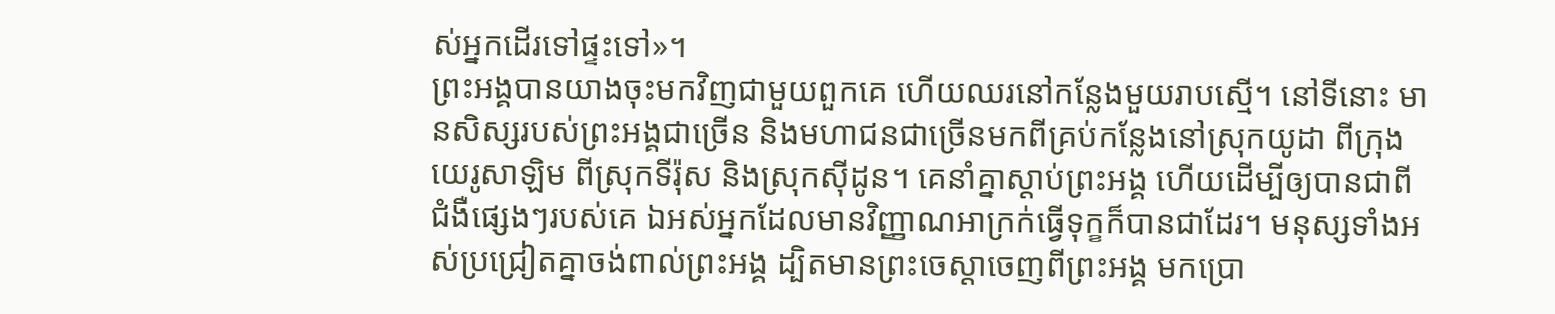ស់អ្នកដើរទៅផ្ទះទៅ»។
ព្រះអង្គបានយាងចុះមកវិញជាមួយពួកគេ ហើយឈរនៅកន្លែងមួយរាបស្មើ។ នៅទីនោះ មានសិស្សរបស់ព្រះអង្គជាច្រើន និងមហាជនជាច្រើនមកពីគ្រប់កន្លែងនៅស្រុកយូដា ពីក្រុងយេរូសាឡិម ពីស្រុកទីរ៉ុស និងស្រុកស៊ីដូន។ គេនាំគ្នាស្តាប់ព្រះអង្គ ហើយដើម្បីឲ្យបានជាពីជំងឺផ្សេងៗរបស់គេ ឯអស់អ្នកដែលមានវិញ្ញាណអាក្រក់ធ្វើទុក្ខក៏បានជាដែរ។ មនុស្សទាំងអស់ប្រជ្រៀតគ្នាចង់ពាល់ព្រះអង្គ ដ្បិតមានព្រះចេស្តាចេញពីព្រះអង្គ មកប្រោ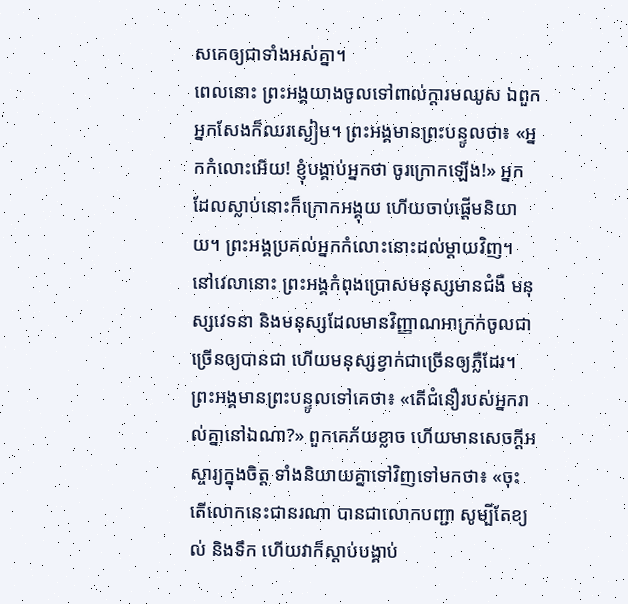សគេឲ្យជាទាំងអស់គ្នា។
ពេលនោះ ព្រះអង្គយាងចូលទៅពាល់ក្តារមឈូស ឯពួកអ្នកសែងក៏ឈរស្ងៀម។ ព្រះអង្គមានព្រះបន្ទូលថា៖ «អ្នកកំលោះអើយ! ខ្ញុំបង្គាប់អ្នកថា ចូរក្រោកឡើង!» អ្នកដែលស្លាប់នោះក៏ក្រោកអង្គុយ ហើយចាប់ផ្ដើមនិយាយ។ ព្រះអង្គប្រគល់អ្នកកំលោះនោះដល់ម្តាយវិញ។
នៅវេលានោះ ព្រះអង្គកំពុងប្រោសមនុស្សមានជំងឺ មនុស្សវេទនា និងមនុស្សដែលមានវិញ្ញាណអាក្រក់ចូលជាច្រើនឲ្យបានជា ហើយមនុស្សខ្វាក់ជាច្រើនឲ្យភ្លឺដែរ។
ព្រះអង្គមានព្រះបន្ទូលទៅគេថា៖ «តើជំនឿរបស់អ្នករាល់គ្នានៅឯណា?» ពួកគេភ័យខ្លាច ហើយមានសេចក្តីអស្ចារ្យក្នុងចិត្ត ទាំងនិយាយគ្នាទៅវិញទៅមកថា៖ «ចុះតើលោកនេះជានរណា បានជាលោកបញ្ជា សូម្បីតែខ្យល់ និងទឹក ហើយវាក៏ស្តាប់បង្គាប់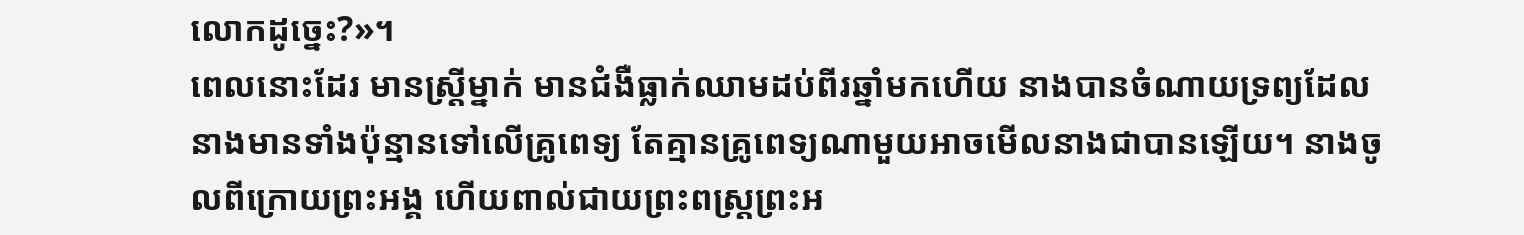លោកដូច្នេះ?»។
ពេលនោះដែរ មានស្ត្រីម្នាក់ មានជំងឺធ្លាក់ឈាមដប់ពីរឆ្នាំមកហើយ នាងបានចំណាយទ្រព្យដែលនាងមានទាំងប៉ុន្មានទៅលើគ្រូពេទ្យ តែគ្មានគ្រូពេទ្យណាមួយអាចមើលនាងជាបានឡើយ។ នាងចូលពីក្រោយព្រះអង្គ ហើយពាល់ជាយព្រះពស្ត្រព្រះអ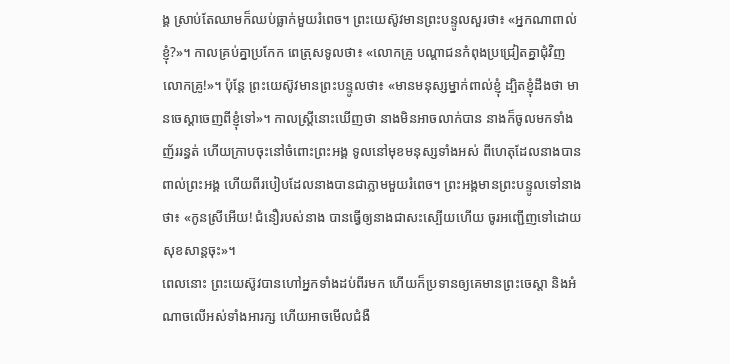ង្គ ស្រាប់តែឈាមក៏ឈប់ធ្លាក់មួយរំពេច។ ព្រះយេស៊ូវមានព្រះបន្ទូលសួរថា៖ «អ្នកណាពាល់ខ្ញុំ?»។ កាលគ្រប់គ្នាប្រកែក ពេត្រុសទូលថា៖ «លោកគ្រូ បណ្តាជនកំពុងប្រជ្រៀតគ្នាជុំវិញលោកគ្រូ!»។ ប៉ុន្ដែ ព្រះយេស៊ូវមានព្រះបន្ទូលថា៖ «មានមនុស្សម្នាក់ពាល់ខ្ញុំ ដ្បិតខ្ញុំដឹងថា មានចេស្ដាចេញពីខ្ញុំទៅ»។ កាលស្ត្រីនោះឃើញថា នាងមិនអាចលាក់បាន នាងក៏ចូលមកទាំងញ័ររន្ធត់ ហើយក្រាបចុះនៅចំពោះព្រះអង្គ ទូលនៅមុខមនុស្សទាំងអស់ ពីហេតុដែលនាងបានពាល់ព្រះអង្គ ហើយពីរបៀបដែលនាងបានជាភ្លាមមួយរំពេច។ ព្រះអង្គមានព្រះបន្ទូលទៅនាងថា៖ «កូនស្រីអើយ! ជំនឿរបស់នាង បានធ្វើឲ្យនាងជាសះស្បើយហើយ ចូរអញ្ជើញទៅដោយសុខសាន្តចុះ»។
ពេលនោះ ព្រះយេស៊ូវបានហៅអ្នកទាំងដប់ពីរមក ហើយក៏ប្រទានឲ្យគេមានព្រះចេស្តា និងអំណាចលើអស់ទាំងអារក្ស ហើយអាចមើលជំងឺ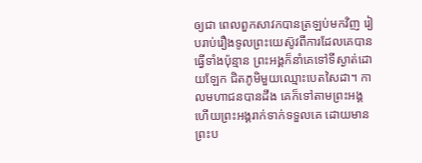ឲ្យជា ពេលពួកសាវកបានត្រឡប់មកវិញ រៀបរាប់រឿងទូលព្រះយេស៊ូវពីការដែលគេបានធ្វើទាំងប៉ុន្មាន ព្រះអង្គក៏នាំគេទៅទីស្ងាត់ដោយឡែក ជិតភូមិមួយឈ្មោះបេតសៃដា។ កាលមហាជនបានដឹង គេក៏ទៅតាមព្រះអង្គ ហើយព្រះអង្គរាក់ទាក់ទទួលគេ ដោយមានព្រះប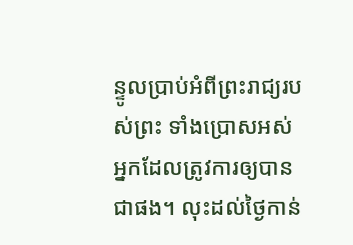ន្ទូលប្រាប់អំពីព្រះរាជ្យរបស់ព្រះ ទាំងប្រោសអស់អ្នកដែលត្រូវការឲ្យបានជាផង។ លុះដល់ថ្ងៃកាន់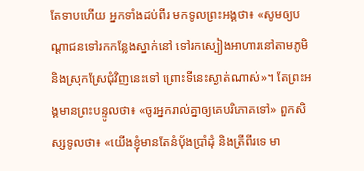តែទាបហើយ អ្នកទាំងដប់ពីរ មកទូលព្រះអង្គថា៖ «សូមឲ្យបណ្ដាជនទៅរកកន្លែងស្នាក់នៅ ទៅរកស្បៀងអាហារនៅតាមភូមិ និងស្រុកស្រែជុំវិញនេះទៅ ព្រោះទីនេះស្ងាត់ណាស់»។ តែព្រះអង្គមានព្រះបន្ទូលថា៖ «ចូរអ្នករាល់គ្នាឲ្យគេបរិភោគទៅ» ពួកសិស្សទូលថា៖ «យើងខ្ញុំមានតែនំបុ័ងប្រាំដុំ និងត្រីពីរទេ មា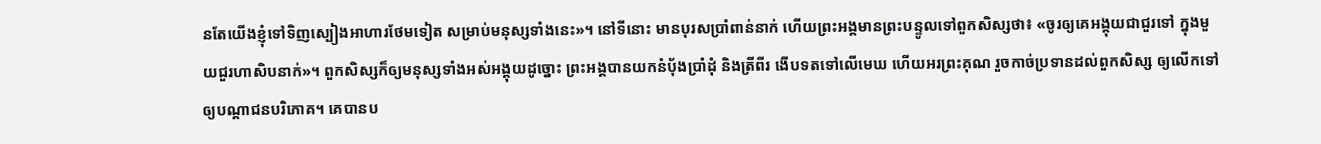នតែយើងខ្ញុំទៅទិញស្បៀងអាហារថែមទៀត សម្រាប់មនុស្សទាំងនេះ»។ នៅទីនោះ មានបុរសប្រាំពាន់នាក់ ហើយព្រះអង្គមានព្រះបន្ទូលទៅពួកសិស្សថា៖ «ចូរឲ្យគេអង្គុយជាជួរទៅ ក្នុងមួយជួរហាសិបនាក់»។ ពួកសិស្សក៏ឲ្យមនុស្សទាំងអស់អង្គុយដូច្នោះ ព្រះអង្គបានយកនំបុ័ងប្រាំដុំ និងត្រីពីរ ងើបទតទៅលើមេឃ ហើយអរព្រះគុណ រួចកាច់ប្រទានដល់ពួកសិស្ស ឲ្យលើកទៅឲ្យបណ្តាជនបរិភោគ។ គេបានប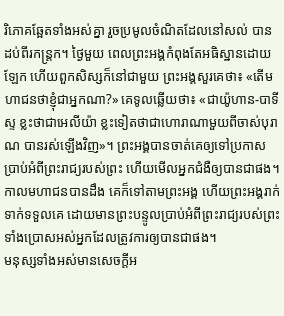រិភោគឆ្អែតទាំងអស់គ្នា រួចប្រមូលចំណិតដែលនៅសល់ បានដប់ពីរកន្ត្រក។ ថ្ងៃមួយ ពេលព្រះអង្គកំពុងតែអធិស្ឋានដោយឡែក ហើយពួកសិស្សក៏នៅជាមួយ ព្រះអង្គសួរគេថា៖ «តើមហាជនថាខ្ញុំជាអ្នកណា?» គេទូលឆ្លើយថា៖ «ជាយ៉ូហាន-បាទីស្ទ ខ្លះថាជាអេលីយ៉ា ខ្លះទៀតថាជាហោរាណាមួយពីចាស់បុរាណ បានរស់ឡើងវិញ»។ ព្រះអង្គបានចាត់គេឲ្យទៅប្រកាសប្រាប់អំពីព្រះរាជ្យរបស់ព្រះ ហើយមើលអ្នកជំងឺឲ្យបានជាផង។
កាលមហាជនបានដឹង គេក៏ទៅតាមព្រះអង្គ ហើយព្រះអង្គរាក់ទាក់ទទួលគេ ដោយមានព្រះបន្ទូលប្រាប់អំពីព្រះរាជ្យរបស់ព្រះ ទាំងប្រោសអស់អ្នកដែលត្រូវការឲ្យបានជាផង។
មនុស្សទាំងអស់មានសេចក្ដីអ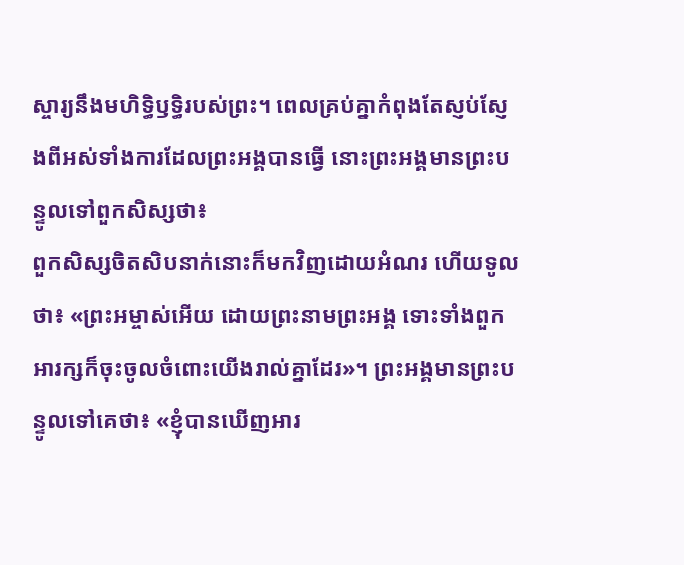ស្ចារ្យនឹងមហិទ្ធិឫទ្ធិរបស់ព្រះ។ ពេលគ្រប់គ្នាកំពុងតែស្ញប់ស្ញែងពីអស់ទាំងការដែលព្រះអង្គបានធ្វើ នោះព្រះអង្គមានព្រះបន្ទូលទៅពួកសិស្សថា៖
ពួកសិស្សចិតសិបនាក់នោះក៏មកវិញដោយអំណរ ហើយទូលថា៖ «ព្រះអម្ចាស់អើយ ដោយព្រះនាមព្រះអង្គ ទោះទាំងពួកអារក្សក៏ចុះចូលចំពោះយើងរាល់គ្នាដែរ»។ ព្រះអង្គមានព្រះបន្ទូលទៅគេថា៖ «ខ្ញុំបានឃើញអារ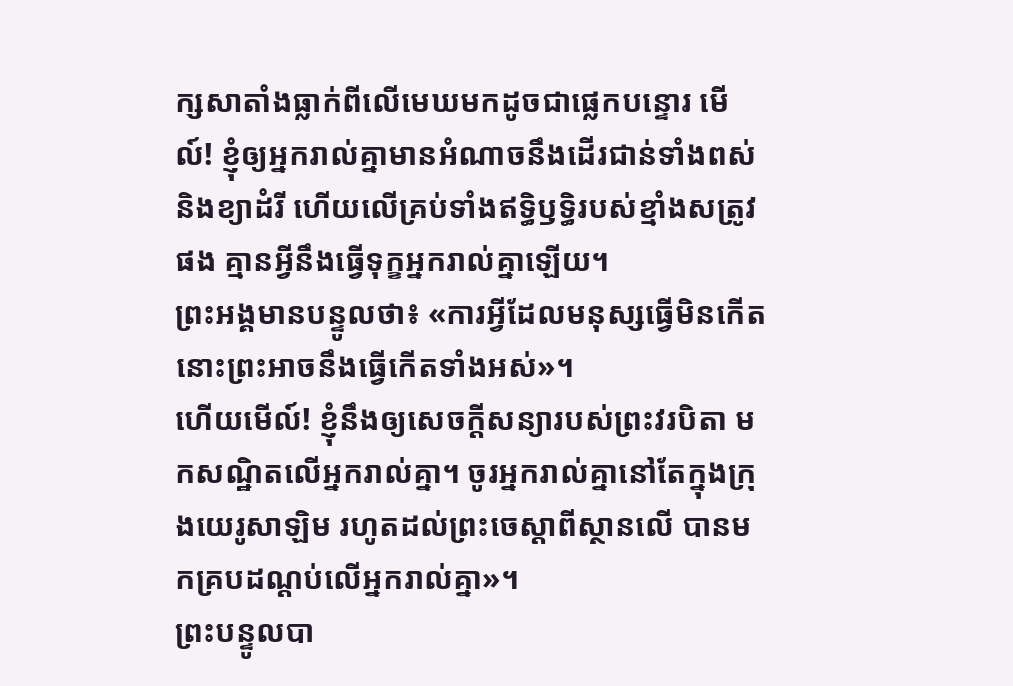ក្សសាតាំងធ្លាក់ពីលើមេឃមកដូចជាផ្លេកបន្ទោរ មើល៍! ខ្ញុំឲ្យអ្នករាល់គ្នាមានអំណាចនឹងដើរជាន់ទាំងពស់ និងខ្យាដំរី ហើយលើគ្រប់ទាំងឥទ្ធិឫទ្ធិរបស់ខ្មាំងសត្រូវផង គ្មានអ្វីនឹងធ្វើទុក្ខអ្នករាល់គ្នាឡើយ។
ព្រះអង្គមានបន្ទូលថា៖ «ការអ្វីដែលមនុស្សធ្វើមិនកើត នោះព្រះអាចនឹងធ្វើកើតទាំងអស់»។
ហើយមើល៍! ខ្ញុំនឹងឲ្យសេចក្តីសន្យារបស់ព្រះវរបិតា មកសណ្ឋិតលើអ្នករាល់គ្នា។ ចូរអ្នករាល់គ្នានៅតែក្នុងក្រុងយេរូសាឡិម រហូតដល់ព្រះចេស្តាពីស្ថានលើ បានមកគ្របដណ្តប់លើអ្នករាល់គ្នា»។
ព្រះបន្ទូលបា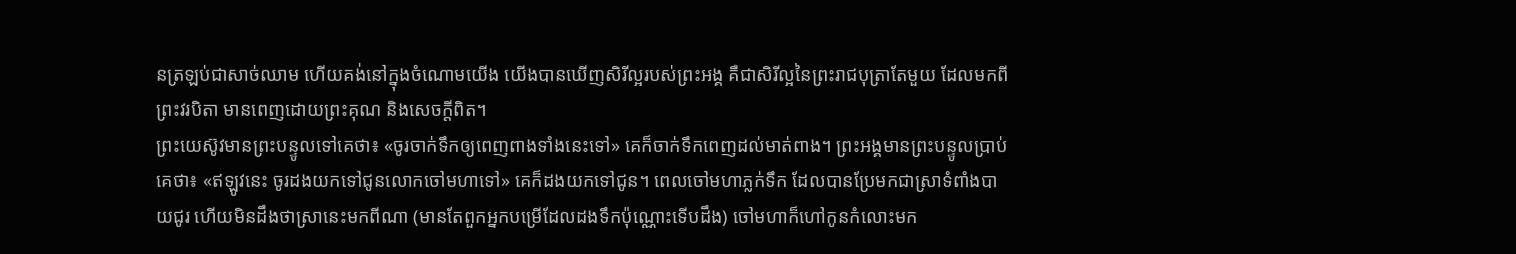នត្រឡប់ជាសាច់ឈាម ហើយគង់នៅក្នុងចំណោមយើង យើងបានឃើញសិរីល្អរបស់ព្រះអង្គ គឺជាសិរីល្អនៃព្រះរាជបុត្រាតែមួយ ដែលមកពីព្រះវរបិតា មានពេញដោយព្រះគុណ និងសេចក្តីពិត។
ព្រះយេស៊ូវមានព្រះបន្ទូលទៅគេថា៖ «ចូរចាក់ទឹកឲ្យពេញពាងទាំងនេះទៅ» គេក៏ចាក់ទឹកពេញដល់មាត់ពាង។ ព្រះអង្គមានព្រះបន្ទូលប្រាប់គេថា៖ «ឥឡូវនេះ ចូរដងយកទៅជូនលោកចៅមហាទៅ» គេក៏ដងយកទៅជូន។ ពេលចៅមហាភ្លក់ទឹក ដែលបានប្រែមកជាស្រាទំពាំងបាយជូរ ហើយមិនដឹងថាស្រានេះមកពីណា (មានតែពួកអ្នកបម្រើដែលដងទឹកប៉ុណ្ណោះទើបដឹង) ចៅមហាក៏ហៅកូនកំលោះមក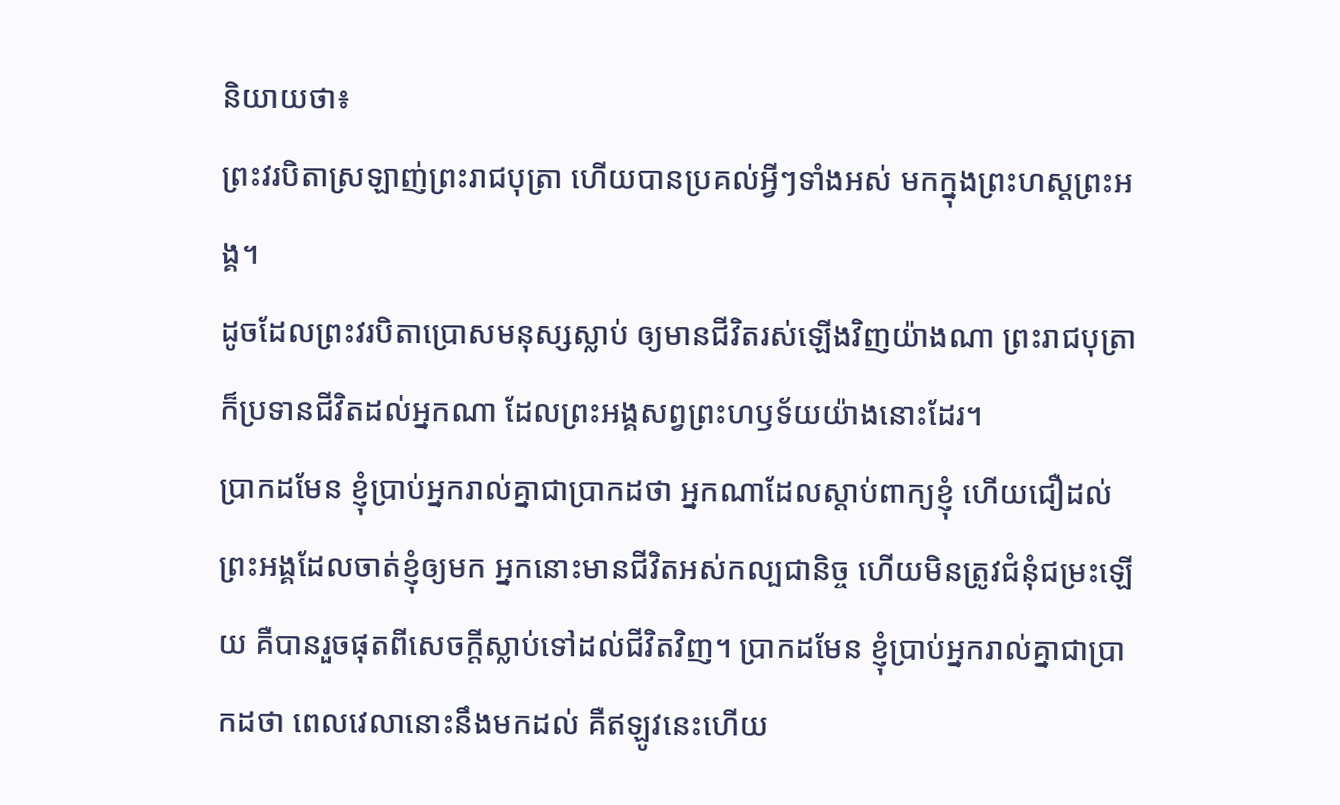និយាយថា៖
ព្រះវរបិតាស្រឡាញ់ព្រះរាជបុត្រា ហើយបានប្រគល់អ្វីៗទាំងអស់ មកក្នុងព្រះហស្តព្រះអង្គ។
ដូចដែលព្រះវរបិតាប្រោសមនុស្សស្លាប់ ឲ្យមានជីវិតរស់ឡើងវិញយ៉ាងណា ព្រះរាជបុត្រាក៏ប្រទានជីវិតដល់អ្នកណា ដែលព្រះអង្គសព្វព្រះហឫទ័យយ៉ាងនោះដែរ។
ប្រាកដមែន ខ្ញុំប្រាប់អ្នករាល់គ្នាជាប្រាកដថា អ្នកណាដែលស្តាប់ពាក្យខ្ញុំ ហើយជឿដល់ព្រះអង្គដែលចាត់ខ្ញុំឲ្យមក អ្នកនោះមានជីវិតអស់កល្បជានិច្ច ហើយមិនត្រូវជំនុំជម្រះឡើយ គឺបានរួចផុតពីសេចក្តីស្លាប់ទៅដល់ជីវិតវិញ។ ប្រាកដមែន ខ្ញុំប្រាប់អ្នករាល់គ្នាជាប្រាកដថា ពេលវេលានោះនឹងមកដល់ គឺឥឡូវនេះហើយ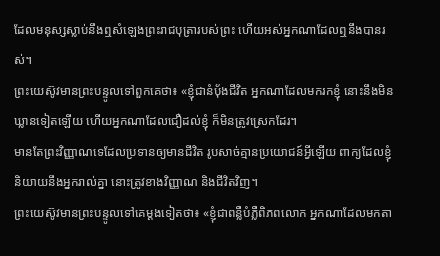ដែលមនុស្សស្លាប់នឹងឮសំឡេងព្រះរាជបុត្រារបស់ព្រះ ហើយអស់អ្នកណាដែលឮនឹងបានរស់។
ព្រះយេស៊ូវមានព្រះបន្ទូលទៅពួកគេថា៖ «ខ្ញុំជានំបុ័ងជីវិត អ្នកណាដែលមករកខ្ញុំ នោះនឹងមិនឃ្លានទៀតឡើយ ហើយអ្នកណាដែលជឿដល់ខ្ញុំ ក៏មិនត្រូវស្រេកដែរ។
មានតែព្រះវិញ្ញាណទេដែលប្រទានឲ្យមានជីវិត រូបសាច់គ្មានប្រយោជន៍អ្វីឡើយ ពាក្យដែលខ្ញុំនិយាយនឹងអ្នករាល់គ្នា នោះត្រូវខាងវិញ្ញាណ និងជីវិតវិញ។
ព្រះយេស៊ូវមានព្រះបន្ទូលទៅគេម្តងទៀតថា៖ «ខ្ញុំជាពន្លឺបំភ្លឺពិភពលោក អ្នកណាដែលមកតា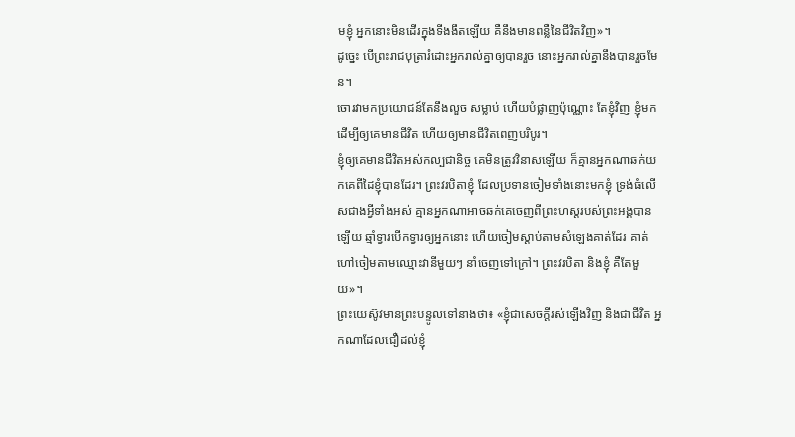មខ្ញុំ អ្នកនោះមិនដើរក្នុងទីងងឹតឡើយ គឺនឹងមានពន្លឺនៃជីវិតវិញ»។
ដូច្នេះ បើព្រះរាជបុត្រារំដោះអ្នករាល់គ្នាឲ្យបានរួច នោះអ្នករាល់គ្នានឹងបានរួចមែន។
ចោរវាមកប្រយោជន៍តែនឹងលួច សម្លាប់ ហើយបំផ្លាញប៉ុណ្ណោះ តែខ្ញុំវិញ ខ្ញុំមក ដើម្បីឲ្យគេមានជីវិត ហើយឲ្យមានជីវិតពេញបរិបូរ។
ខ្ញុំឲ្យគេមានជីវិតអស់កល្បជានិច្ច គេមិនត្រូវវិនាសឡើយ ក៏គ្មានអ្នកណាឆក់យកគេពីដៃខ្ញុំបានដែរ។ ព្រះវរបិតាខ្ញុំ ដែលប្រទានចៀមទាំងនោះមកខ្ញុំ ទ្រង់ធំលើសជាងអ្វីទាំងអស់ គ្មានអ្នកណាអាចឆក់គេចេញពីព្រះហស្តរបស់ព្រះអង្គបានឡើយ ឆ្មាំទ្វារបើកទ្វារឲ្យអ្នកនោះ ហើយចៀមស្តាប់តាមសំឡេងគាត់ដែរ គាត់ហៅចៀមតាមឈ្មោះវានីមួយៗ នាំចេញទៅក្រៅ។ ព្រះវរបិតា និងខ្ញុំ គឺតែមួយ»។
ព្រះយេស៊ូវមានព្រះបន្ទូលទៅនាងថា៖ «ខ្ញុំជាសេចក្តីរស់ឡើងវិញ និងជាជីវិត អ្នកណាដែលជឿដល់ខ្ញុំ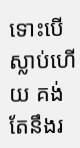ទោះបើស្លាប់ហើយ គង់តែនឹងរ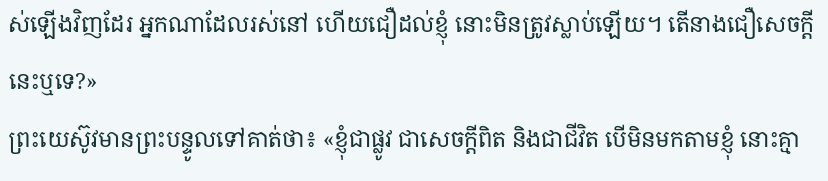ស់ឡើងវិញដែរ អ្នកណាដែលរស់នៅ ហើយជឿដល់ខ្ញុំ នោះមិនត្រូវស្លាប់ឡើយ។ តើនាងជឿសេចក្តីនេះឬទេ?»
ព្រះយេស៊ូវមានព្រះបន្ទូលទៅគាត់ថា៖ «ខ្ញុំជាផ្លូវ ជាសេចក្តីពិត និងជាជីវិត បើមិនមកតាមខ្ញុំ នោះគ្មា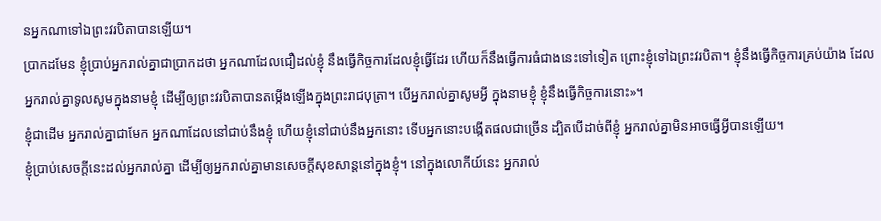នអ្នកណាទៅឯព្រះវរបិតាបានឡើយ។
ប្រាកដមែន ខ្ញុំប្រាប់អ្នករាល់គ្នាជាប្រាកដថា អ្នកណាដែលជឿដល់ខ្ញុំ នឹងធ្វើកិច្ចការដែលខ្ញុំធ្វើដែរ ហើយក៏នឹងធ្វើការធំជាងនេះទៅទៀត ព្រោះខ្ញុំទៅឯព្រះវរបិតា។ ខ្ញុំនឹងធ្វើកិច្ចការគ្រប់យ៉ាង ដែលអ្នករាល់គ្នាទូលសូមក្នុងនាមខ្ញុំ ដើម្បីឲ្យព្រះវរបិតាបានតម្កើងឡើងក្នុងព្រះរាជបុត្រា។ បើអ្នករាល់គ្នាសូមអ្វី ក្នុងនាមខ្ញុំ ខ្ញុំនឹងធ្វើកិច្ចការនោះ»។
ខ្ញុំជាដើម អ្នករាល់គ្នាជាមែក អ្នកណាដែលនៅជាប់នឹងខ្ញុំ ហើយខ្ញុំនៅជាប់នឹងអ្នកនោះ ទើបអ្នកនោះបង្កើតផលជាច្រើន ដ្បិតបើដាច់ពីខ្ញុំ អ្នករាល់គ្នាមិនអាចធ្វើអ្វីបានឡើយ។
ខ្ញុំប្រាប់សេចក្ដីនេះដល់អ្នករាល់គ្នា ដើម្បីឲ្យអ្នករាល់គ្នាមានសេចក្តីសុខសាន្តនៅក្នុងខ្ញុំ។ នៅក្នុងលោកីយ៍នេះ អ្នករាល់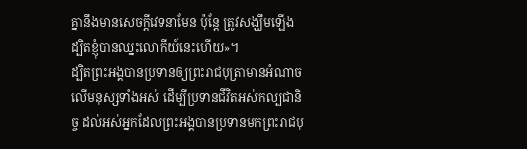គ្នានឹងមានសេចក្តីវេទនាមែន ប៉ុន្តែ ត្រូវសង្ឃឹមឡើង ដ្បិតខ្ញុំបានឈ្នះលោកីយ៍នេះហើយ»។
ដ្បិតព្រះអង្គបានប្រទានឲ្យព្រះរាជបុត្រាមានអំណាចលើមនុស្សទាំងអស់ ដើម្បីប្រទានជីវិតអស់កល្បជានិច្ច ដល់អស់អ្នកដែលព្រះអង្គបានប្រទានមកព្រះរាជបុ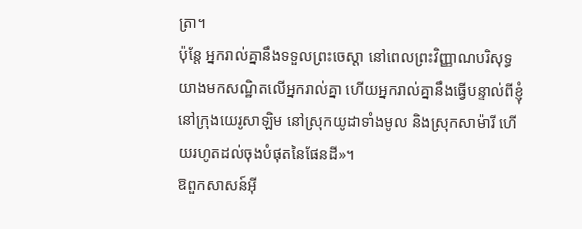ត្រា។
ប៉ុន្តែ អ្នករាល់គ្នានឹងទទួលព្រះចេស្តា នៅពេលព្រះវិញ្ញាណបរិសុទ្ធយាងមកសណ្ឋិតលើអ្នករាល់គ្នា ហើយអ្នករាល់គ្នានឹងធ្វើបន្ទាល់ពីខ្ញុំ នៅក្រុងយេរូសាឡិម នៅស្រុកយូដាទាំងមូល និងស្រុកសាម៉ារី ហើយរហូតដល់ចុងបំផុតនៃផែនដី»។
ឱពួកសាសន៍អ៊ី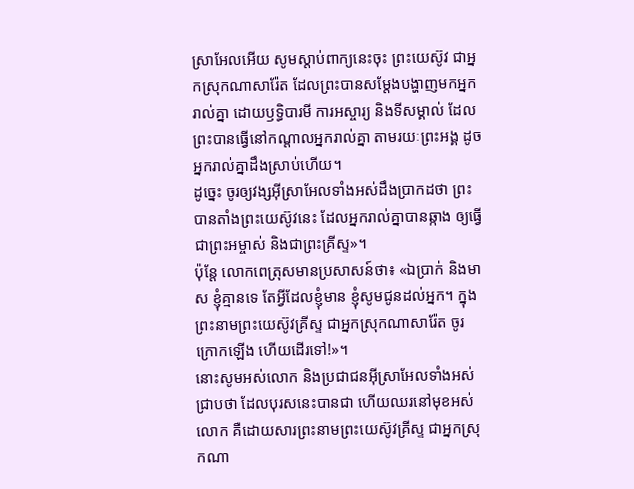ស្រាអែលអើយ សូមស្តាប់ពាក្យនេះចុះ ព្រះយេស៊ូវ ជាអ្នកស្រុកណាសារ៉ែត ដែលព្រះបានសម្តែងបង្ហាញមកអ្នករាល់គ្នា ដោយឫទ្ធិបារមី ការអស្ចារ្យ និងទីសម្គាល់ ដែលព្រះបានធ្វើនៅកណ្តាលអ្នករាល់គ្នា តាមរយៈព្រះអង្គ ដូចអ្នករាល់គ្នាដឹងស្រាប់ហើយ។
ដូច្នេះ ចូរឲ្យវង្សអ៊ីស្រាអែលទាំងអស់ដឹងប្រាកដថា ព្រះបានតាំងព្រះយេស៊ូវនេះ ដែលអ្នករាល់គ្នាបានឆ្កាង ឲ្យធ្វើជាព្រះអម្ចាស់ និងជាព្រះគ្រីស្ទ»។
ប៉ុន្ដែ លោកពេត្រុសមានប្រសាសន៍ថា៖ «ឯប្រាក់ និងមាស ខ្ញុំគ្មានទេ តែអ្វីដែលខ្ញុំមាន ខ្ញុំសូមជូនដល់អ្នក។ ក្នុងព្រះនាមព្រះយេស៊ូវគ្រីស្ទ ជាអ្នកស្រុកណាសារ៉ែត ចូរក្រោកឡើង ហើយដើរទៅ!»។
នោះសូមអស់លោក និងប្រជាជនអ៊ីស្រាអែលទាំងអស់ជ្រាបថា ដែលបុរសនេះបានជា ហើយឈរនៅមុខអស់លោក គឺដោយសារព្រះនាមព្រះយេស៊ូវគ្រីស្ទ ជាអ្នកស្រុកណា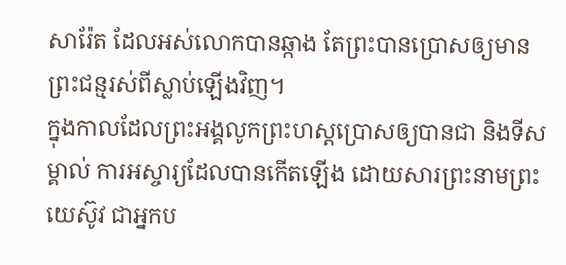សារ៉ែត ដែលអស់លោកបានឆ្កាង តែព្រះបានប្រោសឲ្យមានព្រះជន្មរស់ពីស្លាប់ឡើងវិញ។
ក្នុងកាលដែលព្រះអង្គលូកព្រះហស្តប្រោសឲ្យបានជា និងទីសម្គាល់ ការអស្ចារ្យដែលបានកើតឡើង ដោយសារព្រះនាមព្រះយេស៊ូវ ជាអ្នកប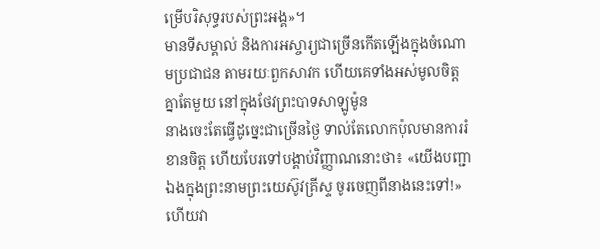ម្រើបរិសុទ្ធរបស់ព្រះអង្គ»។
មានទីសម្គាល់ និងការអស្ចារ្យជាច្រើនកើតឡើងក្នុងចំណោមប្រជាជន តាមរយៈពួកសាវក ហើយគេទាំងអស់មូលចិត្តគ្នាតែមួយ នៅក្នុងថែវព្រះបាទសាឡូម៉ូន
នាងចេះតែធ្វើដូច្នេះជាច្រើនថ្ងៃ ទាល់តែលោកប៉ុលមានការរំខានចិត្ត ហើយបែរទៅបង្គាប់វិញ្ញាណនោះថា៖ «យើងបញ្ជាឯងក្នុងព្រះនាមព្រះយេស៊ូវគ្រីស្ទ ចូរចេញពីនាងនេះទៅ!» ហើយវា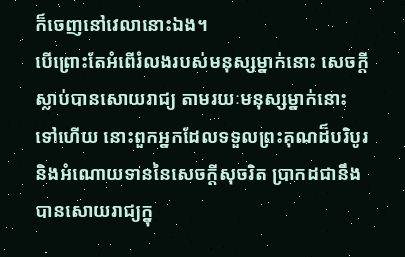ក៏ចេញនៅវេលានោះឯង។
បើព្រោះតែអំពើរំលងរបស់មនុស្សម្នាក់នោះ សេចក្តីស្លាប់បានសោយរាជ្យ តាមរយៈមនុស្សម្នាក់នោះទៅហើយ នោះពួកអ្នកដែលទទួលព្រះគុណដ៏បរិបូរ និងអំណោយទាននៃសេចក្តីសុចរិត ប្រាកដជានឹងបានសោយរាជ្យក្នុ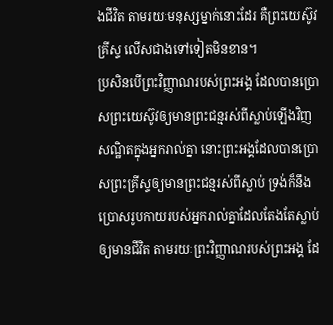ងជីវិត តាមរយៈមនុស្សម្នាក់នោះដែរ គឺព្រះយេស៊ូវគ្រីស្ទ លើសជាងទៅទៀតមិនខាន។
ប្រសិនបើព្រះវិញ្ញាណរបស់ព្រះអង្គ ដែលបានប្រោសព្រះយេស៊ូវឲ្យមានព្រះជន្មរស់ពីស្លាប់ឡើងវិញ សណ្ឋិតក្នុងអ្នករាល់គ្នា នោះព្រះអង្គដែលបានប្រោសព្រះគ្រីស្ទឲ្យមានព្រះជន្មរស់ពីស្លាប់ ទ្រង់ក៏នឹងប្រោសរូបកាយរបស់អ្នករាល់គ្នាដែលតែងតែស្លាប់ ឲ្យមានជីវិត តាមរយៈព្រះវិញ្ញាណរបស់ព្រះអង្គ ដែ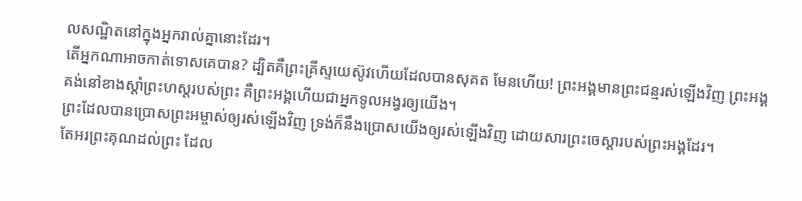លសណ្ឋិតនៅក្នុងអ្នករាល់គ្នានោះដែរ។
តើអ្នកណាអាចកាត់ទោសគេបាន? ដ្បិតគឺព្រះគ្រីស្ទយេស៊ូវហើយដែលបានសុគត មែនហើយ! ព្រះអង្គមានព្រះជន្មរស់ឡើងវិញ ព្រះអង្គគង់នៅខាងស្តាំព្រះហស្តរបស់ព្រះ គឺព្រះអង្គហើយជាអ្នកទូលអង្វរឲ្យយើង។
ព្រះដែលបានប្រោសព្រះអម្ចាស់ឲ្យរស់ឡើងវិញ ទ្រង់ក៏នឹងប្រោសយើងឲ្យរស់ឡើងវិញ ដោយសារព្រះចេស្តារបស់ព្រះអង្គដែរ។
តែអរព្រះគុណដល់ព្រះ ដែល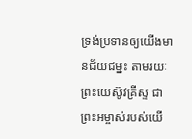ទ្រង់ប្រទានឲ្យយើងមានជ័យជម្នះ តាមរយៈព្រះយេស៊ូវគ្រីស្ទ ជាព្រះអម្ចាស់របស់យើ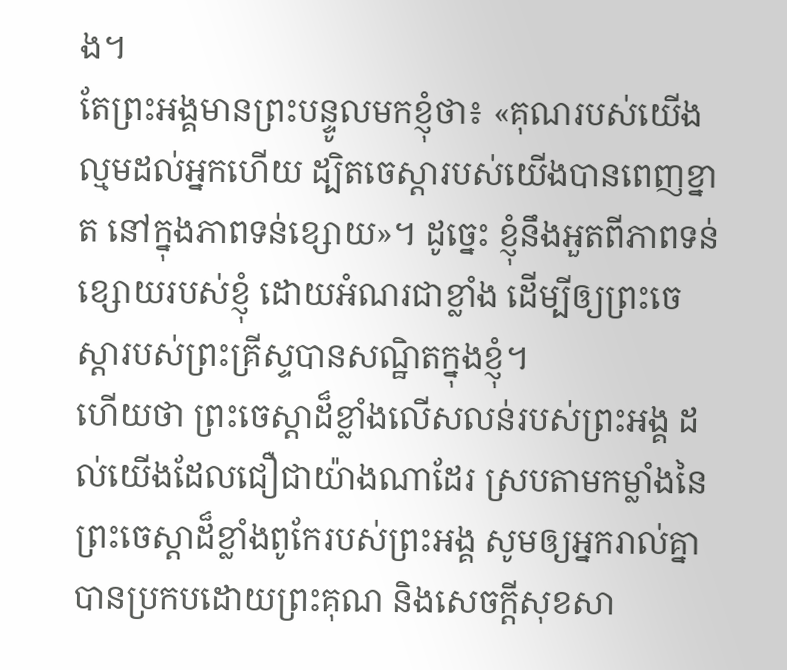ង។
តែព្រះអង្គមានព្រះបន្ទូលមកខ្ញុំថា៖ «គុណរបស់យើងល្មមដល់អ្នកហើយ ដ្បិតចេស្ដារបស់យើងបានពេញខ្នាត នៅក្នុងភាពទន់ខ្សោយ»។ ដូច្នេះ ខ្ញុំនឹងអួតពីភាពទន់ខ្សោយរបស់ខ្ញុំ ដោយអំណរជាខ្លាំង ដើម្បីឲ្យព្រះចេស្តារបស់ព្រះគ្រីស្ទបានសណ្ឋិតក្នុងខ្ញុំ។
ហើយថា ព្រះចេស្តាដ៏ខ្លាំងលើសលន់របស់ព្រះអង្គ ដល់យើងដែលជឿជាយ៉ាងណាដែរ ស្របតាមកម្លាំងនៃព្រះចេស្ដាដ៏ខ្លាំងពូកែរបស់ព្រះអង្គ សូមឲ្យអ្នករាល់គ្នាបានប្រកបដោយព្រះគុណ និងសេចក្តីសុខសា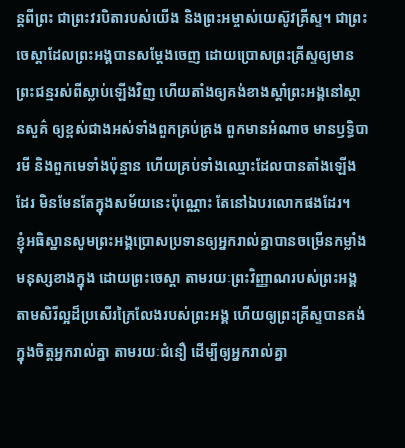ន្តពីព្រះ ជាព្រះវរបិតារបស់យើង និងព្រះអម្ចាស់យេស៊ូវគ្រីស្ទ។ ជាព្រះចេស្តាដែលព្រះអង្គបានសម្ដែងចេញ ដោយប្រោសព្រះគ្រីស្ទឲ្យមានព្រះជន្មរស់ពីស្លាប់ឡើងវិញ ហើយតាំងឲ្យគង់ខាងស្តាំព្រះអង្គនៅស្ថានសួគ៌ ឲ្យខ្ពស់ជាងអស់ទាំងពួកគ្រប់គ្រង ពួកមានអំណាច មានឫទ្ធិបារមី និងពួកមេទាំងប៉ុន្មាន ហើយគ្រប់ទាំងឈ្មោះដែលបានតាំងឡើងដែរ មិនមែនតែក្នុងសម័យនេះប៉ុណ្ណោះ តែនៅឯបរលោកផងដែរ។
ខ្ញុំអធិស្ឋានសូមព្រះអង្គប្រោសប្រទានឲ្យអ្នករាល់គ្នាបានចម្រើនកម្លាំងមនុស្សខាងក្នុង ដោយព្រះចេស្ដា តាមរយៈព្រះវិញ្ញាណរបស់ព្រះអង្គ តាមសិរីល្អដ៏ប្រសើរក្រៃលែងរបស់ព្រះអង្គ ហើយឲ្យព្រះគ្រីស្ទបានគង់ក្នុងចិត្តអ្នករាល់គ្នា តាមរយៈជំនឿ ដើម្បីឲ្យអ្នករាល់គ្នា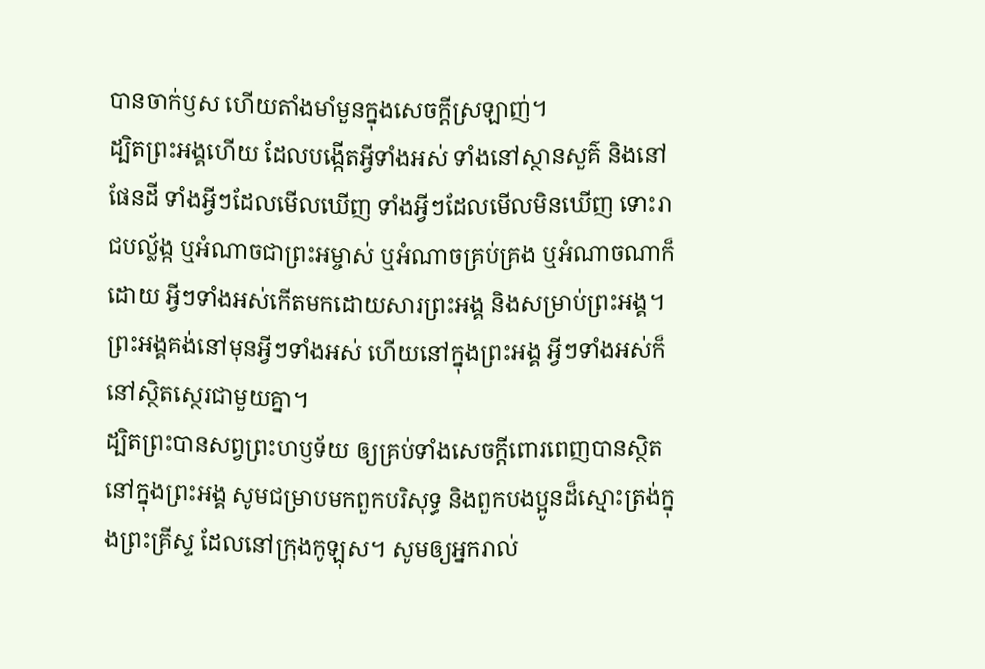បានចាក់ឫស ហើយតាំងមាំមួនក្នុងសេចក្តីស្រឡាញ់។
ដ្បិតព្រះអង្គហើយ ដែលបង្កើតអ្វីទាំងអស់ ទាំងនៅស្ថានសួគ៌ និងនៅផែនដី ទាំងអ្វីៗដែលមើលឃើញ ទាំងអ្វីៗដែលមើលមិនឃើញ ទោះរាជបល្ល័ង្ក ឬអំណាចជាព្រះអម្ចាស់ ឬអំណាចគ្រប់គ្រង ឬអំណាចណាក៏ដោយ អ្វីៗទាំងអស់កើតមកដោយសារព្រះអង្គ និងសម្រាប់ព្រះអង្គ។ ព្រះអង្គគង់នៅមុនអ្វីៗទាំងអស់ ហើយនៅក្នុងព្រះអង្គ អ្វីៗទាំងអស់ក៏នៅស្ថិតស្ថេរជាមួយគ្នា។
ដ្បិតព្រះបានសព្វព្រះហឫទ័យ ឲ្យគ្រប់ទាំងសេចក្តីពោរពេញបានស្ថិតនៅក្នុងព្រះអង្គ សូមជម្រាបមកពួកបរិសុទ្ធ និងពួកបងប្អូនដ៏ស្មោះត្រង់ក្នុងព្រះគ្រីស្ទ ដែលនៅក្រុងកូឡុស។ សូមឲ្យអ្នករាល់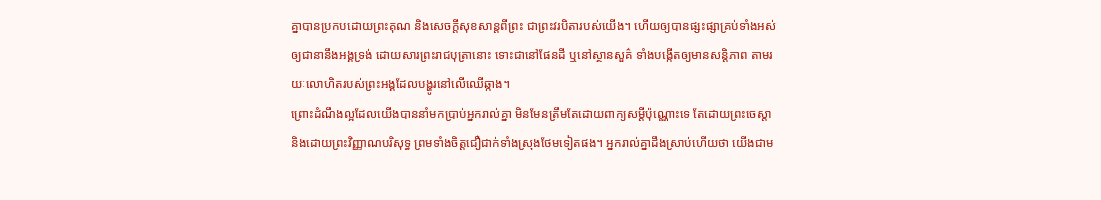គ្នាបានប្រកបដោយព្រះគុណ និងសេចក្តីសុខសាន្តពីព្រះ ជាព្រះវរបិតារបស់យើង។ ហើយឲ្យបានផ្សះផ្សាគ្រប់ទាំងអស់ ឲ្យជានានឹងអង្គទ្រង់ ដោយសារព្រះរាជបុត្រានោះ ទោះជានៅផែនដី ឬនៅស្ថានសួគ៌ ទាំងបង្កើតឲ្យមានសន្ដិភាព តាមរយៈលោហិតរបស់ព្រះអង្គដែលបង្ហូរនៅលើឈើឆ្កាង។
ព្រោះដំណឹងល្អដែលយើងបាននាំមកប្រាប់អ្នករាល់គ្នា មិនមែនត្រឹមតែដោយពាក្យសម្ដីប៉ុណ្ណោះទេ តែដោយព្រះចេស្តា និងដោយព្រះវិញ្ញាណបរិសុទ្ធ ព្រមទាំងចិត្តជឿជាក់ទាំងស្រុងថែមទៀតផង។ អ្នករាល់គ្នាដឹងស្រាប់ហើយថា យើងជាម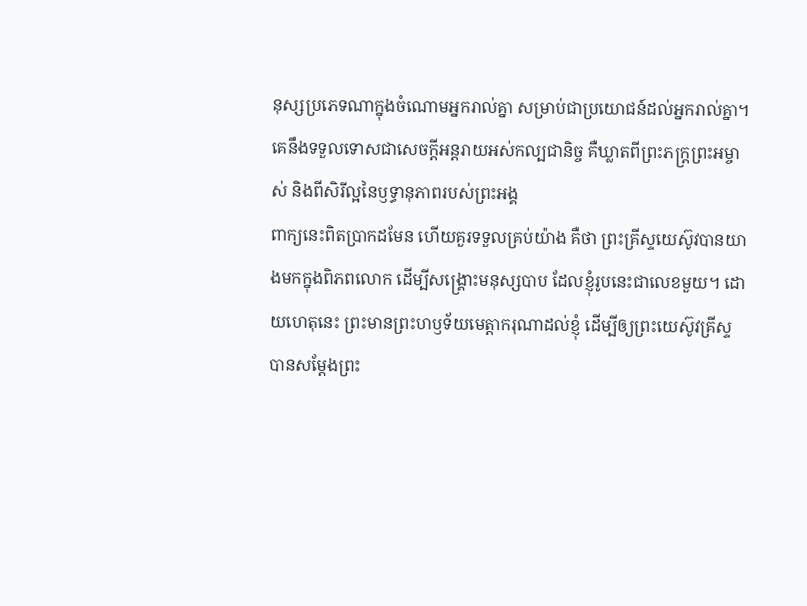នុស្សប្រភេទណាក្នុងចំណោមអ្នករាល់គ្នា សម្រាប់ជាប្រយោជន៍ដល់អ្នករាល់គ្នា។
គេនឹងទទួលទោសជាសេចក្ដីអន្តរាយអស់កល្បជានិច្ច គឺឃ្លាតពីព្រះភក្ត្រព្រះអម្ចាស់ និងពីសិរីល្អនៃឫទ្ធានុភាពរបស់ព្រះអង្គ
ពាក្យនេះពិតប្រាកដមែន ហើយគួរទទួលគ្រប់យ៉ាង គឺថា ព្រះគ្រីស្ទយេស៊ូវបានយាងមកក្នុងពិភពលោក ដើម្បីសង្គ្រោះមនុស្សបាប ដែលខ្ញុំរូបនេះជាលេខមួយ។ ដោយហេតុនេះ ព្រះមានព្រះហឫទ័យមេត្តាករុណាដល់ខ្ញុំ ដើម្បីឲ្យព្រះយេស៊ូវគ្រីស្ទ បានសម្តែងព្រះ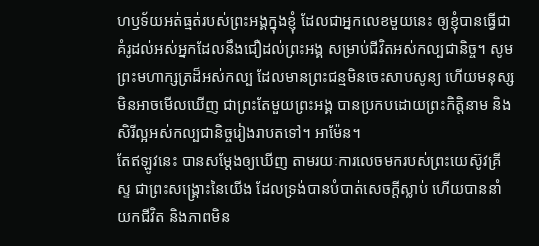ហឫទ័យអត់ធ្មត់របស់ព្រះអង្គក្នុងខ្ញុំ ដែលជាអ្នកលេខមួយនេះ ឲ្យខ្ញុំបានធ្វើជាគំរូដល់អស់អ្នកដែលនឹងជឿដល់ព្រះអង្គ សម្រាប់ជីវិតអស់កល្បជានិច្ច។ សូមព្រះមហាក្សត្រដ៏អស់កល្ប ដែលមានព្រះជន្មមិនចេះសាបសូន្យ ហើយមនុស្សមិនអាចមើលឃើញ ជាព្រះតែមួយព្រះអង្គ បានប្រកបដោយព្រះកិត្តិនាម និងសិរីល្អអស់កល្បជានិច្ចរៀងរាបតទៅ។ អាម៉ែន។
តែឥឡូវនេះ បានសម្តែងឲ្យឃើញ តាមរយៈការលេចមករបស់ព្រះយេស៊ូវគ្រីស្ទ ជាព្រះសង្គ្រោះនៃយើង ដែលទ្រង់បានបំបាត់សេចក្ដីស្លាប់ ហើយបាននាំយកជីវិត និងភាពមិន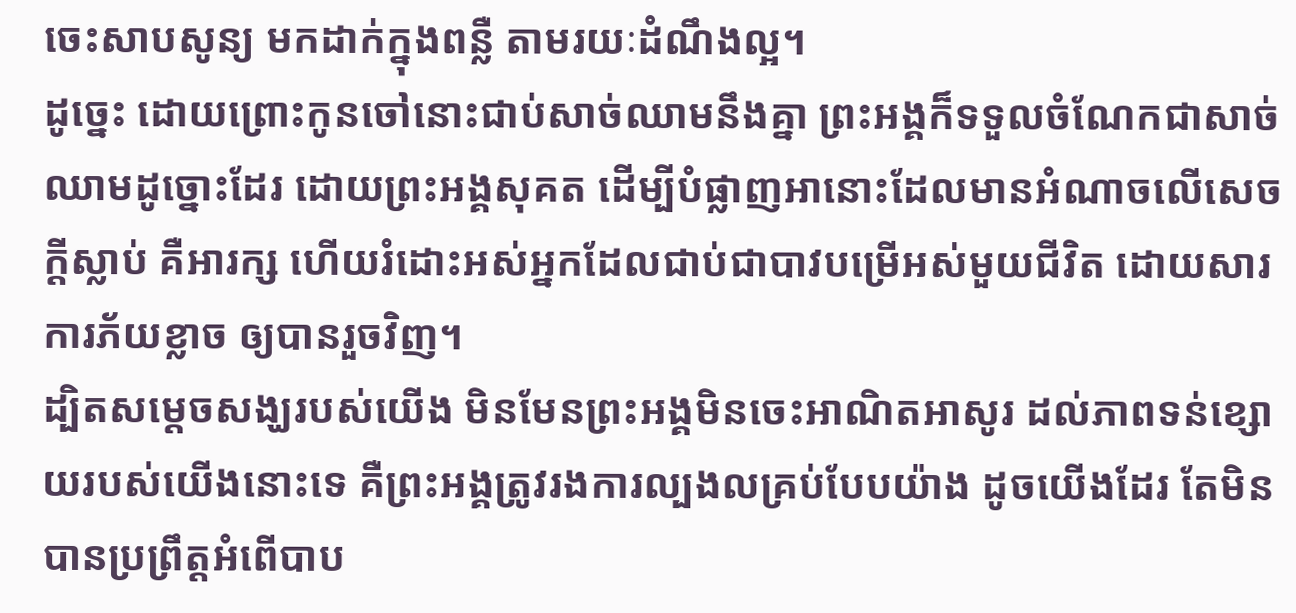ចេះសាបសូន្យ មកដាក់ក្នុងពន្លឺ តាមរយៈដំណឹងល្អ។
ដូច្នេះ ដោយព្រោះកូនចៅនោះជាប់សាច់ឈាមនឹងគ្នា ព្រះអង្គក៏ទទួលចំណែកជាសាច់ឈាមដូច្នោះដែរ ដោយព្រះអង្គសុគត ដើម្បីបំផ្លាញអានោះដែលមានអំណាចលើសេចក្តីស្លាប់ គឺអារក្ស ហើយរំដោះអស់អ្នកដែលជាប់ជាបាវបម្រើអស់មួយជីវិត ដោយសារការភ័យខ្លាច ឲ្យបានរួចវិញ។
ដ្បិតសម្តេចសង្ឃរបស់យើង មិនមែនព្រះអង្គមិនចេះអាណិតអាសូរ ដល់ភាពទន់ខ្សោយរបស់យើងនោះទេ គឺព្រះអង្គត្រូវរងការល្បងលគ្រប់បែបយ៉ាង ដូចយើងដែរ តែមិនបានប្រព្រឹត្តអំពើបាប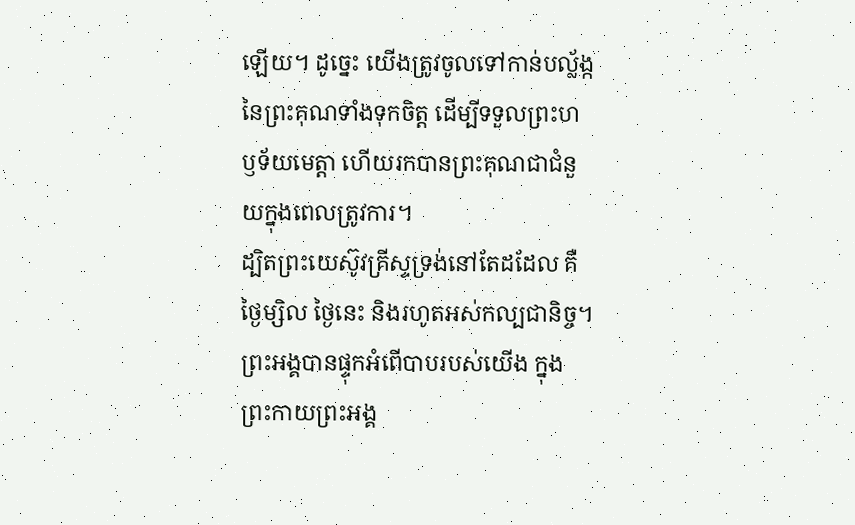ឡើយ។ ដូច្នេះ យើងត្រូវចូលទៅកាន់បល្ល័ង្កនៃព្រះគុណទាំងទុកចិត្ត ដើម្បីទទួលព្រះហឫទ័យមេត្តា ហើយរកបានព្រះគុណជាជំនួយក្នុងពេលត្រូវការ។
ដ្បិតព្រះយេស៊ូវគ្រីស្ទទ្រង់នៅតែដដែល គឺថ្ងៃម្សិល ថ្ងៃនេះ និងរហូតអស់កល្បជានិច្ច។
ព្រះអង្គបានផ្ទុកអំពើបាបរបស់យើង ក្នុងព្រះកាយព្រះអង្គ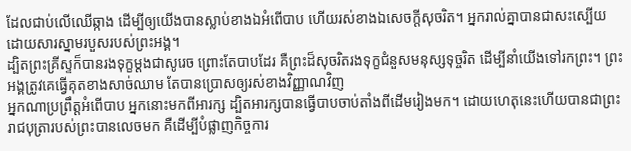ដែលជាប់លើឈើឆ្កាង ដើម្បីឲ្យយើងបានស្លាប់ខាងឯអំពើបាប ហើយរស់ខាងឯសេចក្តីសុចរិត។ អ្នករាល់គ្នាបានជាសះស្បើយ ដោយសារស្នាមរបួសរបស់ព្រះអង្គ។
ដ្បិតព្រះគ្រីស្ទក៏បានរងទុក្ខម្តងជាសូរេច ព្រោះតែបាបដែរ គឺព្រះដ៏សុចរិតរងទុក្ខជំនួសមនុស្សទុច្ចរិត ដើម្បីនាំយើងទៅរកព្រះ។ ព្រះអង្គត្រូវគេធ្វើគុតខាងសាច់ឈាម តែបានប្រោសឲ្យរស់ខាងវិញ្ញាណវិញ
អ្នកណាប្រព្រឹត្តអំពើបាប អ្នកនោះមកពីអារក្ស ដ្បិតអារក្សបានធ្វើបាបចាប់តាំងពីដើមរៀងមក។ ដោយហេតុនេះហើយបានជាព្រះរាជបុត្រារបស់ព្រះបានលេចមក គឺដើម្បីបំផ្លាញកិច្ចការ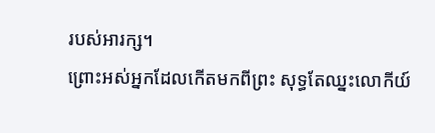របស់អារក្ស។
ព្រោះអស់អ្នកដែលកើតមកពីព្រះ សុទ្ធតែឈ្នះលោកីយ៍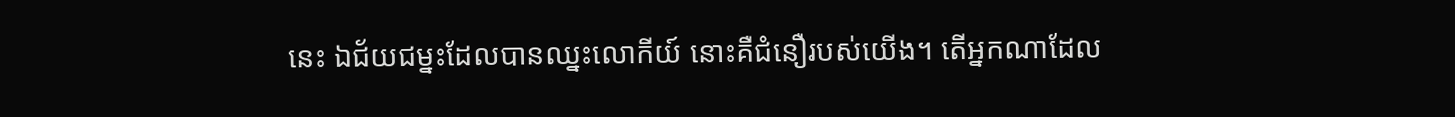នេះ ឯជ័យជម្នះដែលបានឈ្នះលោកីយ៍ នោះគឺជំនឿរបស់យើង។ តើអ្នកណាដែល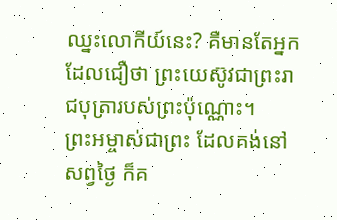ឈ្នះលោកីយ៍នេះ? គឺមានតែអ្នកដែលជឿថា ព្រះយេស៊ូវជាព្រះរាជបុត្រារបស់ព្រះប៉ុណ្ណោះ។
ព្រះអម្ចាស់ជាព្រះ ដែលគង់នៅសព្វថ្ងៃ ក៏គ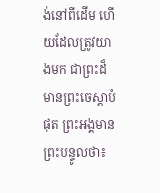ង់នៅពីដើម ហើយដែលត្រូវយាងមក ជាព្រះដ៏មានព្រះចេស្តាបំផុត ព្រះអង្គមានព្រះបន្ទូលថា៖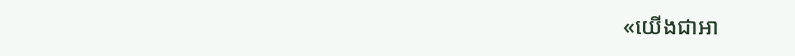«យើងជាអា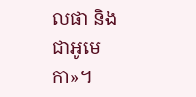លផា និងជាអូមេកា»។